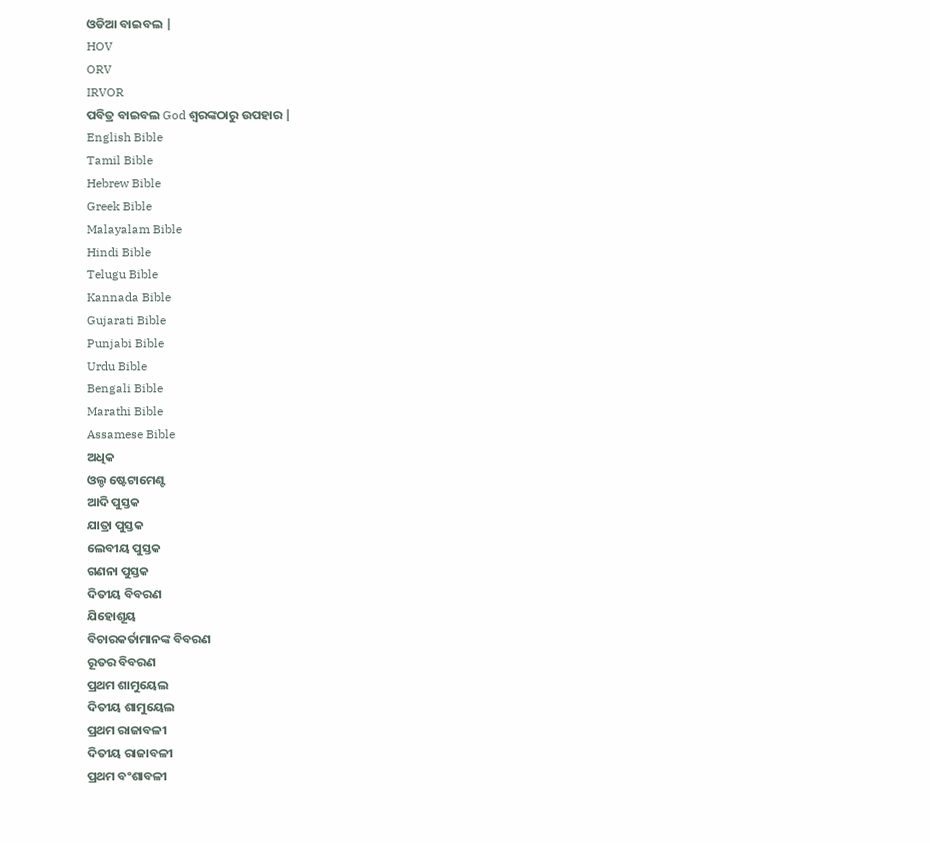ଓଡିଆ ବାଇବଲ |
HOV
ORV
IRVOR
ପବିତ୍ର ବାଇବଲ God ଶ୍ବରଙ୍କଠାରୁ ଉପହାର |
English Bible
Tamil Bible
Hebrew Bible
Greek Bible
Malayalam Bible
Hindi Bible
Telugu Bible
Kannada Bible
Gujarati Bible
Punjabi Bible
Urdu Bible
Bengali Bible
Marathi Bible
Assamese Bible
ଅଧିକ
ଓଲ୍ଡ ଷ୍ଟେଟାମେଣ୍ଟ
ଆଦି ପୁସ୍ତକ
ଯାତ୍ରା ପୁସ୍ତକ
ଲେବୀୟ ପୁସ୍ତକ
ଗଣନା ପୁସ୍ତକ
ଦିତୀୟ ବିବରଣ
ଯିହୋଶୂୟ
ବିଚାରକର୍ତାମାନଙ୍କ ବିବରଣ
ରୂତର ବିବରଣ
ପ୍ରଥମ ଶାମୁୟେଲ
ଦିତୀୟ ଶାମୁୟେଲ
ପ୍ରଥମ ରାଜାବଳୀ
ଦିତୀୟ ରାଜାବଳୀ
ପ୍ରଥମ ବଂଶାବଳୀ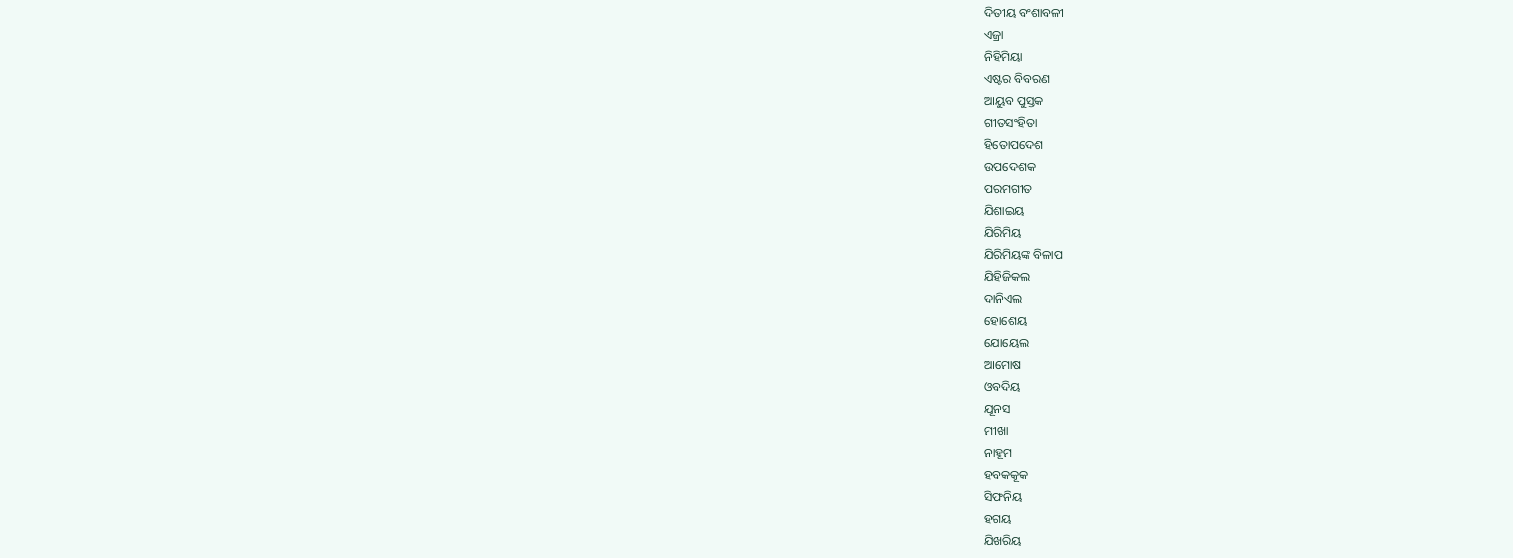ଦିତୀୟ ବଂଶାବଳୀ
ଏଜ୍ରା
ନିହିମିୟା
ଏଷ୍ଟର ବିବରଣ
ଆୟୁବ ପୁସ୍ତକ
ଗୀତସଂହିତା
ହିତୋପଦେଶ
ଉପଦେଶକ
ପରମଗୀତ
ଯିଶାଇୟ
ଯିରିମିୟ
ଯିରିମିୟଙ୍କ ବିଳାପ
ଯିହିଜିକଲ
ଦାନିଏଲ
ହୋଶେୟ
ଯୋୟେଲ
ଆମୋଷ
ଓବଦିୟ
ଯୂନସ
ମୀଖା
ନାହୂମ
ହବକକୂକ
ସିଫନିୟ
ହଗୟ
ଯିଖରିୟ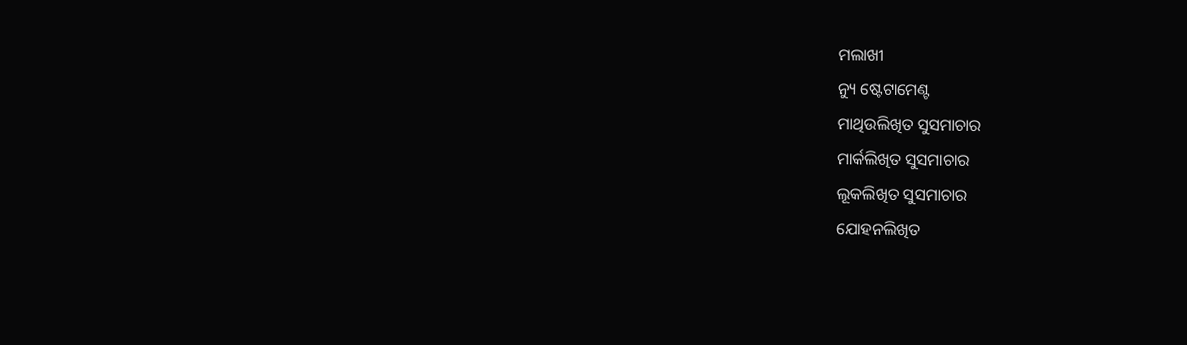ମଲାଖୀ
ନ୍ୟୁ ଷ୍ଟେଟାମେଣ୍ଟ
ମାଥିଉଲିଖିତ ସୁସମାଚାର
ମାର୍କଲିଖିତ ସୁସମାଚାର
ଲୂକଲିଖିତ ସୁସମାଚାର
ଯୋହନଲିଖିତ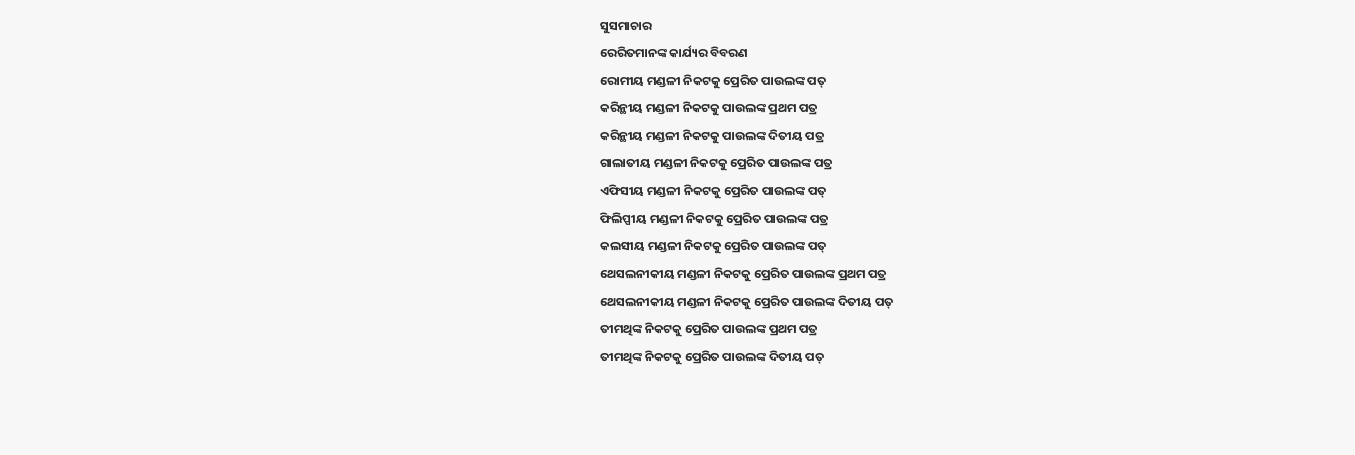ସୁସମାଚାର
ରେରିତମାନଙ୍କ କାର୍ଯ୍ୟର ବିବରଣ
ରୋମୀୟ ମଣ୍ଡଳୀ ନିକଟକୁ ପ୍ରେରିତ ପାଉଲଙ୍କ ପତ୍
କରିନ୍ଥୀୟ ମଣ୍ଡଳୀ ନିକଟକୁ ପାଉଲଙ୍କ ପ୍ରଥମ ପତ୍ର
କରିନ୍ଥୀୟ ମଣ୍ଡଳୀ ନିକଟକୁ ପାଉଲଙ୍କ ଦିତୀୟ ପତ୍ର
ଗାଲାତୀୟ ମଣ୍ଡଳୀ ନିକଟକୁ ପ୍ରେରିତ ପାଉଲଙ୍କ ପତ୍ର
ଏଫିସୀୟ ମଣ୍ଡଳୀ ନିକଟକୁ ପ୍ରେରିତ ପାଉଲଙ୍କ ପତ୍
ଫିଲିପ୍ପୀୟ ମଣ୍ଡଳୀ ନିକଟକୁ ପ୍ରେରିତ ପାଉଲଙ୍କ ପତ୍ର
କଲସୀୟ ମଣ୍ଡଳୀ ନିକଟକୁ ପ୍ରେରିତ ପାଉଲଙ୍କ ପତ୍
ଥେସଲନୀକୀୟ ମଣ୍ଡଳୀ ନିକଟକୁ ପ୍ରେରିତ ପାଉଲଙ୍କ ପ୍ରଥମ ପତ୍ର
ଥେସଲନୀକୀୟ ମଣ୍ଡଳୀ ନିକଟକୁ ପ୍ରେରିତ ପାଉଲଙ୍କ ଦିତୀୟ ପତ୍
ତୀମଥିଙ୍କ ନିକଟକୁ ପ୍ରେରିତ ପାଉଲଙ୍କ ପ୍ରଥମ ପତ୍ର
ତୀମଥିଙ୍କ ନିକଟକୁ ପ୍ରେରିତ ପାଉଲଙ୍କ ଦିତୀୟ ପତ୍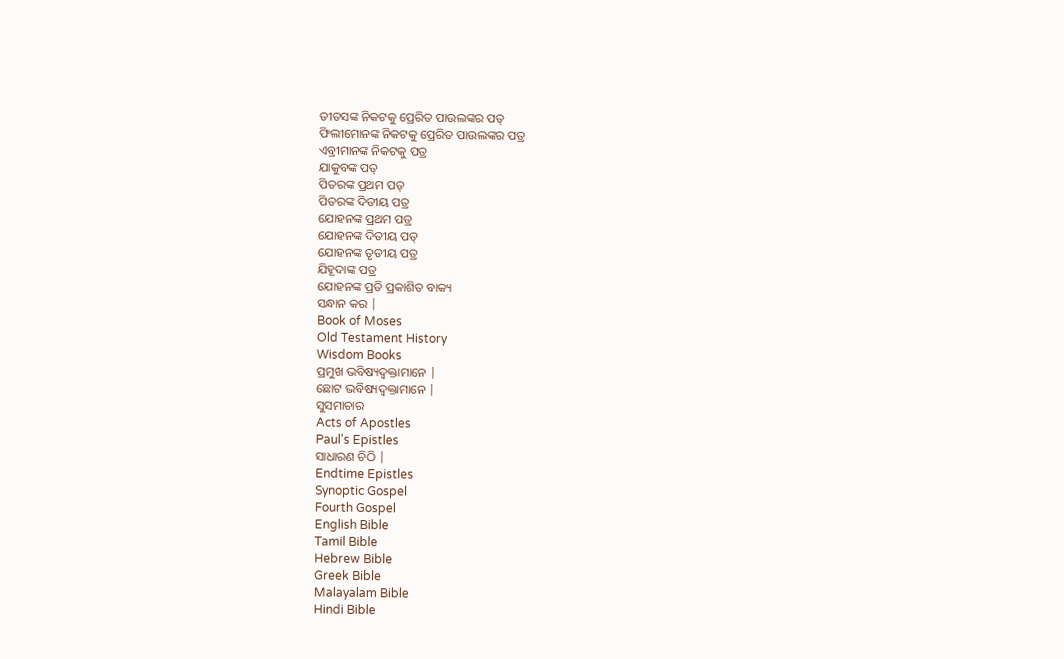ତୀତସଙ୍କ ନିକଟକୁ ପ୍ରେରିତ ପାଉଲଙ୍କର ପତ୍
ଫିଲୀମୋନଙ୍କ ନିକଟକୁ ପ୍ରେରିତ ପାଉଲଙ୍କର ପତ୍ର
ଏବ୍ରୀମାନଙ୍କ ନିକଟକୁ ପତ୍ର
ଯାକୁବଙ୍କ ପତ୍
ପିତରଙ୍କ ପ୍ରଥମ ପତ୍
ପିତରଙ୍କ ଦିତୀୟ ପତ୍ର
ଯୋହନଙ୍କ ପ୍ରଥମ ପତ୍ର
ଯୋହନଙ୍କ ଦିତୀୟ ପତ୍
ଯୋହନଙ୍କ ତୃତୀୟ ପତ୍ର
ଯିହୂଦାଙ୍କ ପତ୍ର
ଯୋହନଙ୍କ ପ୍ରତି ପ୍ରକାଶିତ ବାକ୍ୟ
ସନ୍ଧାନ କର |
Book of Moses
Old Testament History
Wisdom Books
ପ୍ରମୁଖ ଭବିଷ୍ୟଦ୍ବକ୍ତାମାନେ |
ଛୋଟ ଭବିଷ୍ୟଦ୍ବକ୍ତାମାନେ |
ସୁସମାଚାର
Acts of Apostles
Paul's Epistles
ସାଧାରଣ ଚିଠି |
Endtime Epistles
Synoptic Gospel
Fourth Gospel
English Bible
Tamil Bible
Hebrew Bible
Greek Bible
Malayalam Bible
Hindi Bible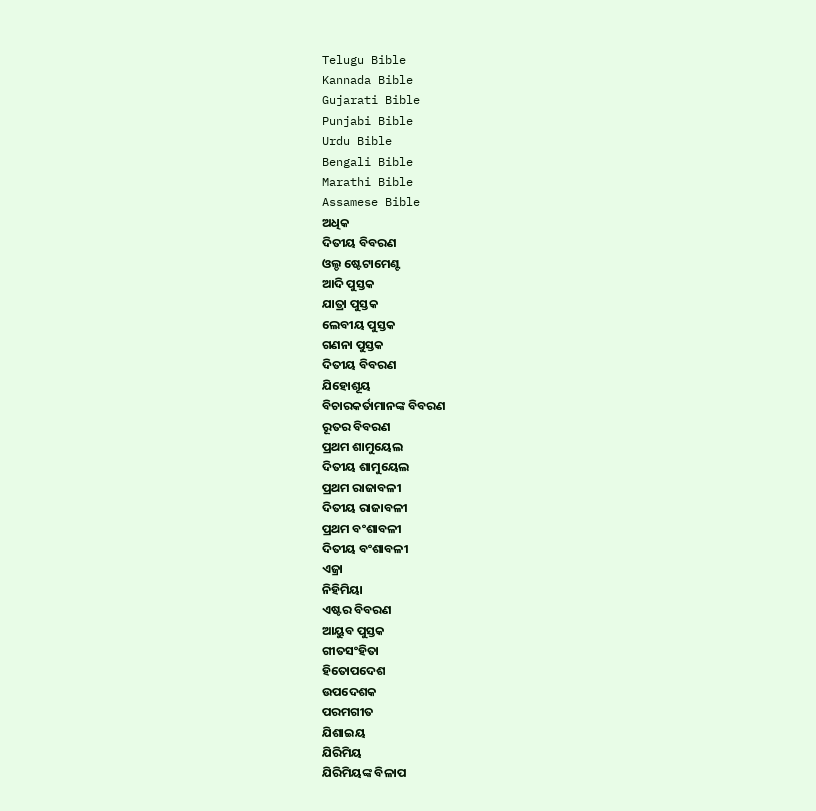Telugu Bible
Kannada Bible
Gujarati Bible
Punjabi Bible
Urdu Bible
Bengali Bible
Marathi Bible
Assamese Bible
ଅଧିକ
ଦିତୀୟ ବିବରଣ
ଓଲ୍ଡ ଷ୍ଟେଟାମେଣ୍ଟ
ଆଦି ପୁସ୍ତକ
ଯାତ୍ରା ପୁସ୍ତକ
ଲେବୀୟ ପୁସ୍ତକ
ଗଣନା ପୁସ୍ତକ
ଦିତୀୟ ବିବରଣ
ଯିହୋଶୂୟ
ବିଚାରକର୍ତାମାନଙ୍କ ବିବରଣ
ରୂତର ବିବରଣ
ପ୍ରଥମ ଶାମୁୟେଲ
ଦିତୀୟ ଶାମୁୟେଲ
ପ୍ରଥମ ରାଜାବଳୀ
ଦିତୀୟ ରାଜାବଳୀ
ପ୍ରଥମ ବଂଶାବଳୀ
ଦିତୀୟ ବଂଶାବଳୀ
ଏଜ୍ରା
ନିହିମିୟା
ଏଷ୍ଟର ବିବରଣ
ଆୟୁବ ପୁସ୍ତକ
ଗୀତସଂହିତା
ହିତୋପଦେଶ
ଉପଦେଶକ
ପରମଗୀତ
ଯିଶାଇୟ
ଯିରିମିୟ
ଯିରିମିୟଙ୍କ ବିଳାପ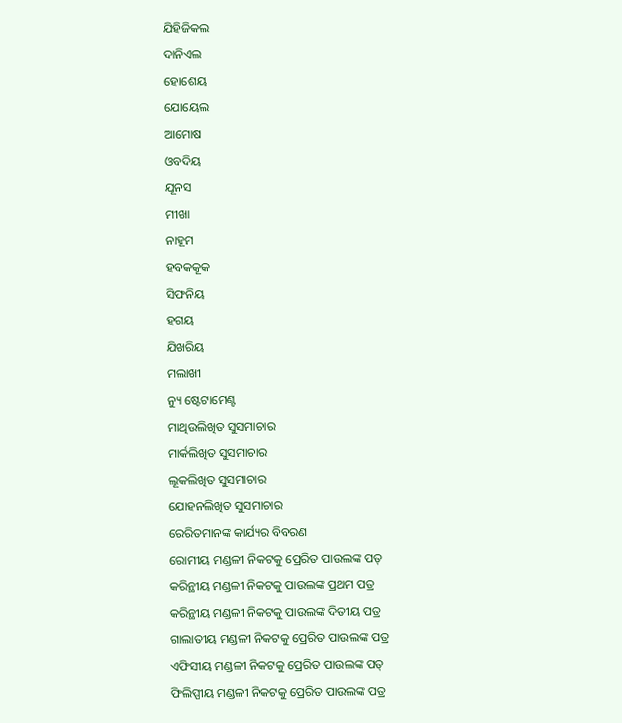ଯିହିଜିକଲ
ଦାନିଏଲ
ହୋଶେୟ
ଯୋୟେଲ
ଆମୋଷ
ଓବଦିୟ
ଯୂନସ
ମୀଖା
ନାହୂମ
ହବକକୂକ
ସିଫନିୟ
ହଗୟ
ଯିଖରିୟ
ମଲାଖୀ
ନ୍ୟୁ ଷ୍ଟେଟାମେଣ୍ଟ
ମାଥିଉଲିଖିତ ସୁସମାଚାର
ମାର୍କଲିଖିତ ସୁସମାଚାର
ଲୂକଲିଖିତ ସୁସମାଚାର
ଯୋହନଲିଖିତ ସୁସମାଚାର
ରେରିତମାନଙ୍କ କାର୍ଯ୍ୟର ବିବରଣ
ରୋମୀୟ ମଣ୍ଡଳୀ ନିକଟକୁ ପ୍ରେରିତ ପାଉଲଙ୍କ ପତ୍
କରିନ୍ଥୀୟ ମଣ୍ଡଳୀ ନିକଟକୁ ପାଉଲଙ୍କ ପ୍ରଥମ ପତ୍ର
କରିନ୍ଥୀୟ ମଣ୍ଡଳୀ ନିକଟକୁ ପାଉଲଙ୍କ ଦିତୀୟ ପତ୍ର
ଗାଲାତୀୟ ମଣ୍ଡଳୀ ନିକଟକୁ ପ୍ରେରିତ ପାଉଲଙ୍କ ପତ୍ର
ଏଫିସୀୟ ମଣ୍ଡଳୀ ନିକଟକୁ ପ୍ରେରିତ ପାଉଲଙ୍କ ପତ୍
ଫିଲିପ୍ପୀୟ ମଣ୍ଡଳୀ ନିକଟକୁ ପ୍ରେରିତ ପାଉଲଙ୍କ ପତ୍ର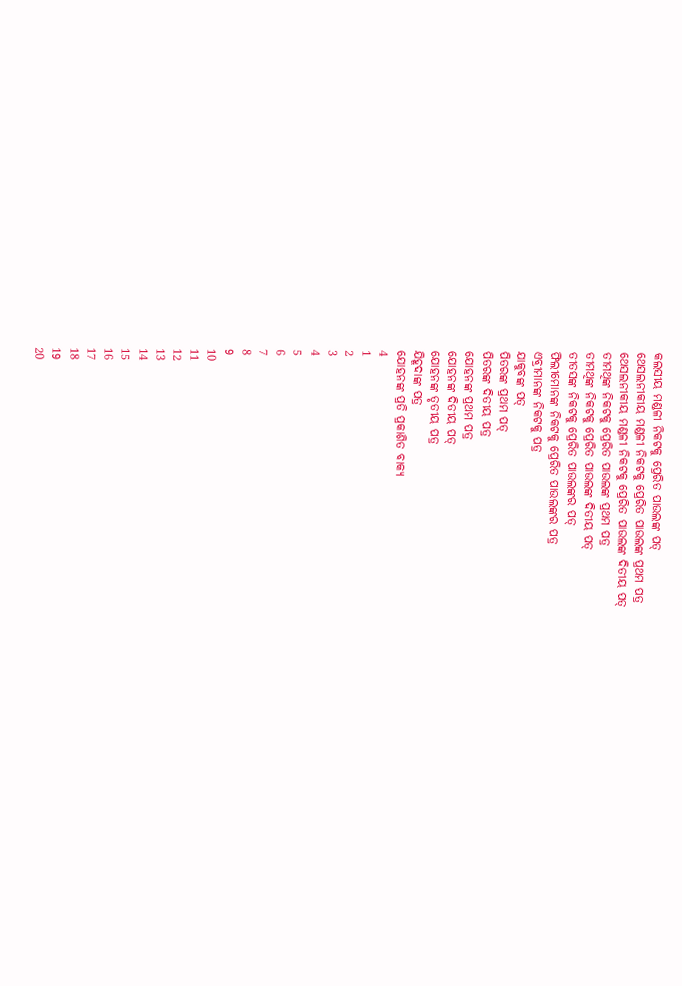କଲସୀୟ ମଣ୍ଡଳୀ ନିକଟକୁ ପ୍ରେରିତ ପାଉଲଙ୍କ ପତ୍
ଥେସଲନୀକୀୟ ମଣ୍ଡଳୀ ନିକଟକୁ ପ୍ରେରିତ ପାଉଲଙ୍କ ପ୍ରଥମ ପତ୍ର
ଥେସଲନୀକୀୟ ମଣ୍ଡଳୀ ନିକଟକୁ ପ୍ରେରିତ ପାଉଲଙ୍କ ଦିତୀୟ ପତ୍
ତୀମଥିଙ୍କ ନିକଟକୁ ପ୍ରେରିତ ପାଉଲଙ୍କ ପ୍ରଥମ ପତ୍ର
ତୀମଥିଙ୍କ ନିକଟକୁ ପ୍ରେରିତ ପାଉଲଙ୍କ ଦିତୀୟ ପତ୍
ତୀତସଙ୍କ ନିକଟକୁ ପ୍ରେରିତ ପାଉଲଙ୍କର ପତ୍
ଫିଲୀମୋନଙ୍କ ନିକଟକୁ ପ୍ରେରିତ ପାଉଲଙ୍କର ପତ୍ର
ଏବ୍ରୀମାନଙ୍କ ନିକଟକୁ ପତ୍ର
ଯାକୁବଙ୍କ ପତ୍
ପିତରଙ୍କ ପ୍ରଥମ ପତ୍
ପିତରଙ୍କ ଦିତୀୟ ପତ୍ର
ଯୋହନଙ୍କ ପ୍ରଥମ ପତ୍ର
ଯୋହନଙ୍କ ଦିତୀୟ ପତ୍
ଯୋହନଙ୍କ ତୃତୀୟ ପତ୍ର
ଯିହୂଦାଙ୍କ ପତ୍ର
ଯୋହନଙ୍କ ପ୍ରତି ପ୍ରକାଶିତ ବାକ୍ୟ
4
1
2
3
4
5
6
7
8
9
10
11
12
13
14
15
16
17
18
19
20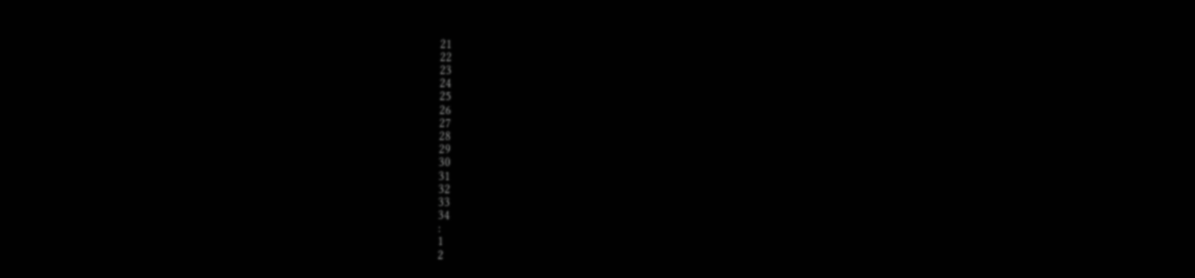21
22
23
24
25
26
27
28
29
30
31
32
33
34
:
1
2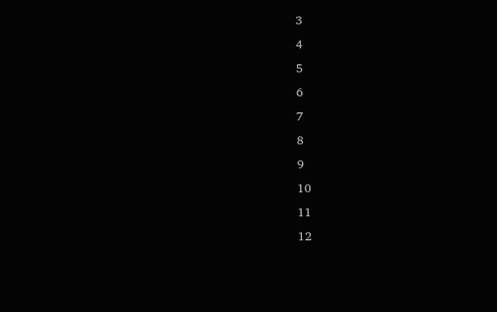3
4
5
6
7
8
9
10
11
12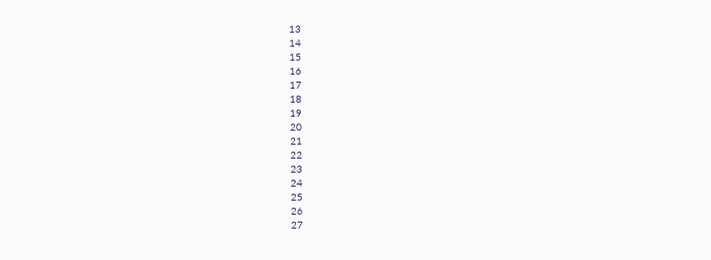13
14
15
16
17
18
19
20
21
22
23
24
25
26
27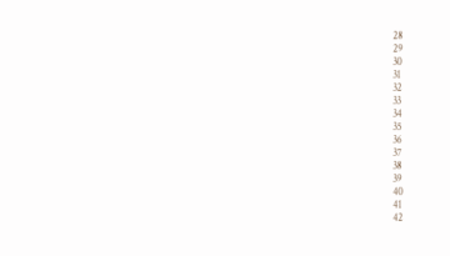28
29
30
31
32
33
34
35
36
37
38
39
40
41
42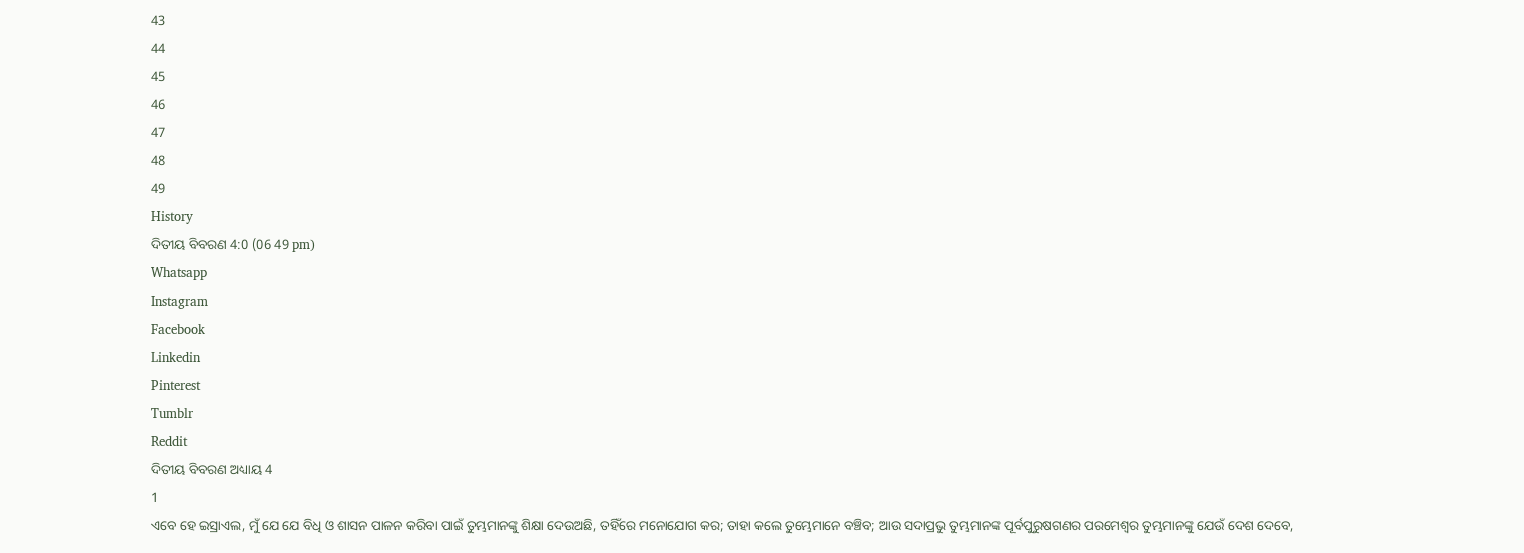43
44
45
46
47
48
49
History
ଦିତୀୟ ବିବରଣ 4:0 (06 49 pm)
Whatsapp
Instagram
Facebook
Linkedin
Pinterest
Tumblr
Reddit
ଦିତୀୟ ବିବରଣ ଅଧ୍ୟାୟ 4
1
ଏବେ ହେ ଇସ୍ରାଏଲ, ମୁଁ ଯେ ଯେ ବିଧି ଓ ଶାସନ ପାଳନ କରିବା ପାଇଁ ତୁମ୍ଭମାନଙ୍କୁ ଶିକ୍ଷା ଦେଉଅଛି, ତହିଁରେ ମନୋଯୋଗ କର; ତାହା କଲେ ତୁମ୍ଭେମାନେ ବଞ୍ଚିବ; ଆଉ ସଦାପ୍ରଭୁ ତୁମ୍ଭମାନଙ୍କ ପୂର୍ବପୁରୁଷଗଣର ପରମେଶ୍ଵର ତୁମ୍ଭମାନଙ୍କୁ ଯେଉଁ ଦେଶ ଦେବେ,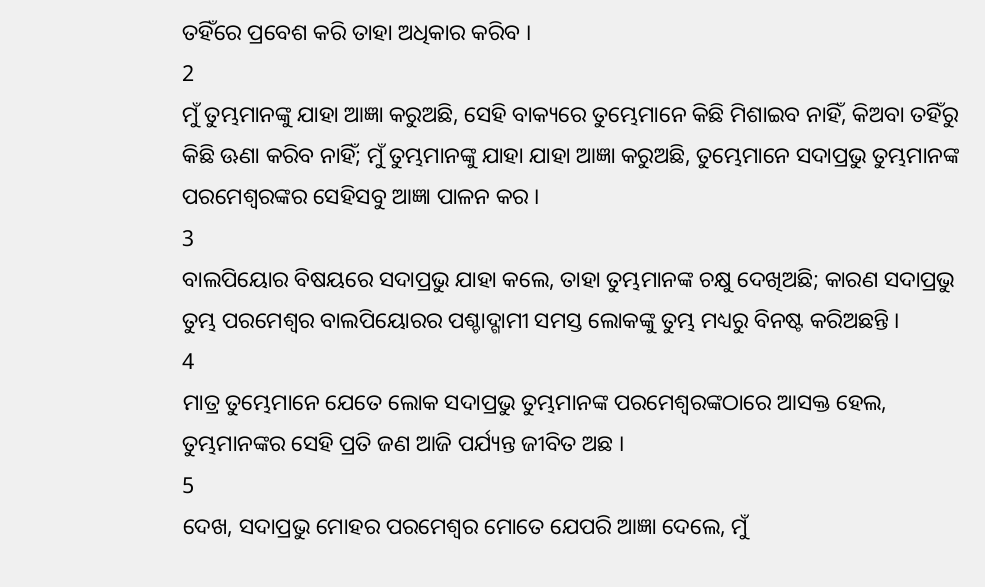ତହିଁରେ ପ୍ରବେଶ କରି ତାହା ଅଧିକାର କରିବ ।
2
ମୁଁ ତୁମ୍ଭମାନଙ୍କୁ ଯାହା ଆଜ୍ଞା କରୁଅଛି, ସେହି ବାକ୍ୟରେ ତୁମ୍ଭେମାନେ କିଛି ମିଶାଇବ ନାହିଁ, କିଅବା ତହିଁରୁ କିଛି ଊଣା କରିବ ନାହିଁ; ମୁଁ ତୁମ୍ଭମାନଙ୍କୁ ଯାହା ଯାହା ଆଜ୍ଞା କରୁଅଛି, ତୁମ୍ଭେମାନେ ସଦାପ୍ରଭୁ ତୁମ୍ଭମାନଙ୍କ ପରମେଶ୍ଵରଙ୍କର ସେହିସବୁ ଆଜ୍ଞା ପାଳନ କର ।
3
ବାଲପିୟୋର ବିଷୟରେ ସଦାପ୍ରଭୁ ଯାହା କଲେ, ତାହା ତୁମ୍ଭମାନଙ୍କ ଚକ୍ଷୁ ଦେଖିଅଛି; କାରଣ ସଦାପ୍ରଭୁ ତୁମ୍ଭ ପରମେଶ୍ଵର ବାଲପିୟୋରର ପଶ୍ଚାଦ୍ଗାମୀ ସମସ୍ତ ଲୋକଙ୍କୁ ତୁମ୍ଭ ମଧ୍ୟରୁ ବିନଷ୍ଟ କରିଅଛନ୍ତି ।
4
ମାତ୍ର ତୁମ୍ଭେମାନେ ଯେତେ ଲୋକ ସଦାପ୍ରଭୁ ତୁମ୍ଭମାନଙ୍କ ପରମେଶ୍ଵରଙ୍କଠାରେ ଆସକ୍ତ ହେଲ, ତୁମ୍ଭମାନଙ୍କର ସେହି ପ୍ରତି ଜଣ ଆଜି ପର୍ଯ୍ୟନ୍ତ ଜୀବିତ ଅଛ ।
5
ଦେଖ, ସଦାପ୍ରଭୁ ମୋହର ପରମେଶ୍ଵର ମୋତେ ଯେପରି ଆଜ୍ଞା ଦେଲେ, ମୁଁ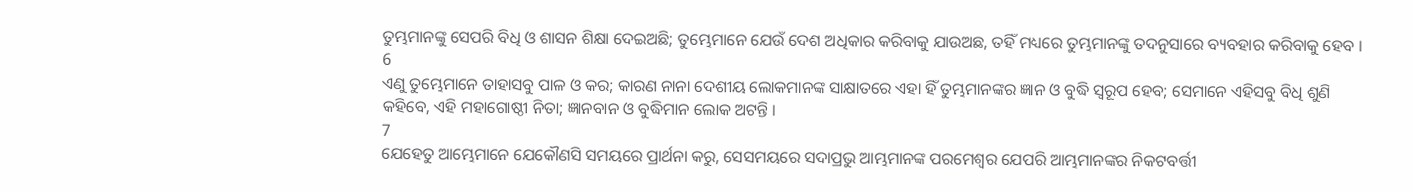ତୁମ୍ଭମାନଙ୍କୁ ସେପରି ବିଧି ଓ ଶାସନ ଶିକ୍ଷା ଦେଇଅଛି; ତୁମ୍ଭେମାନେ ଯେଉଁ ଦେଶ ଅଧିକାର କରିବାକୁ ଯାଉଅଛ, ତହିଁ ମଧ୍ୟରେ ତୁମ୍ଭମାନଙ୍କୁ ତଦନୁସାରେ ବ୍ୟବହାର କରିବାକୁ ହେବ ।
6
ଏଣୁ ତୁମ୍ଭେମାନେ ତାହାସବୁ ପାଳ ଓ କର; କାରଣ ନାନା ଦେଶୀୟ ଲୋକମାନଙ୍କ ସାକ୍ଷାତରେ ଏହା ହିଁ ତୁମ୍ଭମାନଙ୍କର ଜ୍ଞାନ ଓ ବୁଦ୍ଧି ସ୍ଵରୂପ ହେବ; ସେମାନେ ଏହିସବୁ ବିଧି ଶୁଣି କହିବେ, ଏହି ମହାଗୋଷ୍ଠୀ ନିତା; ଜ୍ଞାନବାନ ଓ ବୁଦ୍ଧିମାନ ଲୋକ ଅଟନ୍ତି ।
7
ଯେହେତୁ ଆମ୍ଭେମାନେ ଯେକୌଣସି ସମୟରେ ପ୍ରାର୍ଥନା କରୁ, ସେସମୟରେ ସଦାପ୍ରଭୁ ଆମ୍ଭମାନଙ୍କ ପରମେଶ୍ଵର ଯେପରି ଆମ୍ଭମାନଙ୍କର ନିକଟବର୍ତ୍ତୀ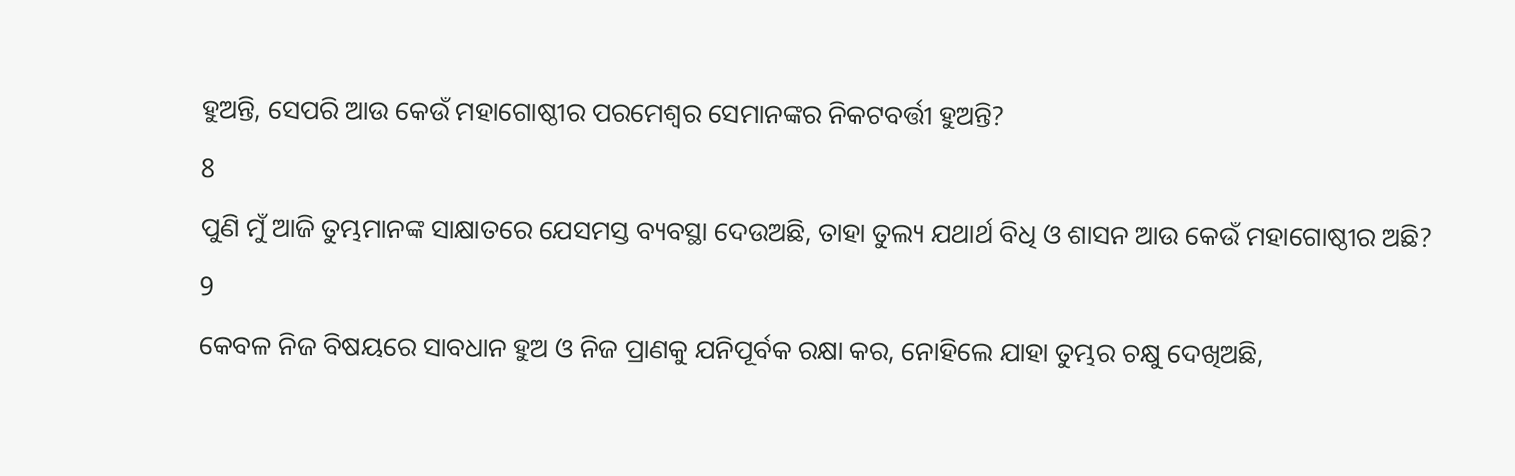ହୁଅନ୍ତି, ସେପରି ଆଉ କେଉଁ ମହାଗୋଷ୍ଠୀର ପରମେଶ୍ଵର ସେମାନଙ୍କର ନିକଟବର୍ତ୍ତୀ ହୁଅନ୍ତି?
8
ପୁଣି ମୁଁ ଆଜି ତୁମ୍ଭମାନଙ୍କ ସାକ୍ଷାତରେ ଯେସମସ୍ତ ବ୍ୟବସ୍ଥା ଦେଉଅଛି, ତାହା ତୁଲ୍ୟ ଯଥାର୍ଥ ବିଧି ଓ ଶାସନ ଆଉ କେଉଁ ମହାଗୋଷ୍ଠୀର ଅଛି?
9
କେବଳ ନିଜ ବିଷୟରେ ସାବଧାନ ହୁଅ ଓ ନିଜ ପ୍ରାଣକୁ ଯନିପୂର୍ବକ ରକ୍ଷା କର, ନୋହିଲେ ଯାହା ତୁମ୍ଭର ଚକ୍ଷୁ ଦେଖିଅଛି,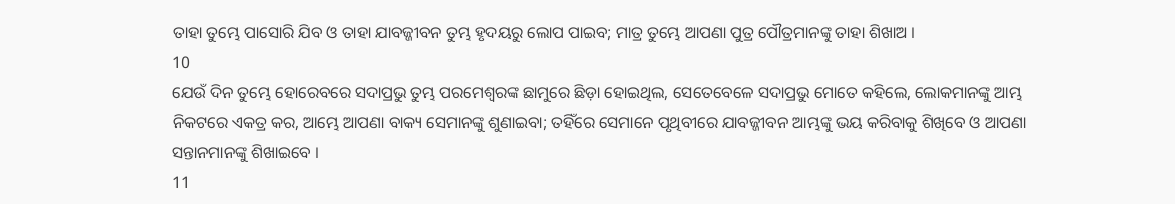ତାହା ତୁମ୍ଭେ ପାସୋରି ଯିବ ଓ ତାହା ଯାବଜ୍ଜୀବନ ତୁମ୍ଭ ହୃଦୟରୁ ଲୋପ ପାଇବ; ମାତ୍ର ତୁମ୍ଭେ ଆପଣା ପୁତ୍ର ପୌତ୍ରମାନଙ୍କୁ ତାହା ଶିଖାଅ ।
10
ଯେଉଁ ଦିନ ତୁମ୍ଭେ ହୋରେବରେ ସଦାପ୍ରଭୁ ତୁମ୍ଭ ପରମେଶ୍ଵରଙ୍କ ଛାମୁରେ ଛିଡ଼ା ହୋଇଥିଲ, ସେତେବେଳେ ସଦାପ୍ରଭୁ ମୋତେ କହିଲେ, ଲୋକମାନଙ୍କୁ ଆମ୍ଭ ନିକଟରେ ଏକତ୍ର କର, ଆମ୍ଭେ ଆପଣା ବାକ୍ୟ ସେମାନଙ୍କୁ ଶୁଣାଇବା; ତହିଁରେ ସେମାନେ ପୃଥିବୀରେ ଯାବଜ୍ଜୀବନ ଆମ୍ଭଙ୍କୁ ଭୟ କରିବାକୁ ଶିଖିବେ ଓ ଆପଣା ସନ୍ତାନମାନଙ୍କୁ ଶିଖାଇବେ ।
11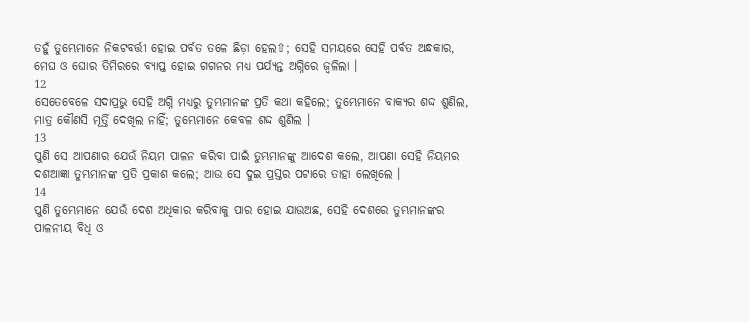ତହୁଁ ତୁମ୍ଭେମାନେ ନିକଟବର୍ତ୍ତୀ ହୋଇ ପର୍ବତ ତଳେ ଛିଡ଼ା ହେଲ⇧; ସେହି ସମୟରେ ସେହି ପର୍ବତ ଅନ୍ଧକାର, ମେଘ ଓ ଘୋର ତିମିରରେ ବ୍ୟାପ୍ତ ହୋଇ ଗଗନର ମଧ୍ୟ ପର୍ଯ୍ୟନ୍ତ ଅଗ୍ନିରେ ଜ୍ଵଳିଲା ।
12
ସେତେବେଳେ ସଦାପ୍ରଭୁ ସେହି ଅଗ୍ନି ମଧ୍ୟରୁ ତୁମ୍ଭମାନଙ୍କ ପ୍ରତି କଥା କହିଲେ; ତୁମ୍ଭେମାନେ ବାକ୍ୟର ଶଦ୍ଦ ଶୁଣିଲ, ମାତ୍ର କୌଣସି ମୂର୍ତ୍ତି ଦେଖିଲ ନାହିଁ; ତୁମ୍ଭେମାନେ କେବଳ ଶଦ୍ଦ ଶୁଣିଲ ।
13
ପୁଣି ସେ ଆପଣାର ଯେଉଁ ନିୟମ ପାଳନ କରିବା ପାଇଁ ତୁମ୍ଭମାନଙ୍କୁ ଆଦେଶ କଲେ, ଆପଣା ସେହି ନିୟମର ଦଶଆଜ୍ଞା ତୁମ୍ଭମାନଙ୍କ ପ୍ରତି ପ୍ରକାଶ କଲେ; ଆଉ ସେ ଦୁଇ ପ୍ରସ୍ତର ପଟାରେ ତାହା ଲେଖିଲେ ।
14
ପୁଣି ତୁମ୍ଭେମାନେ ଯେଉଁ ଦେଶ ଅଧିକାର କରିବାକୁ ପାର ହୋଇ ଯାଉଅଛ, ସେହି ଦେଶରେ ତୁମ୍ଭମାନଙ୍କର ପାଳନୀୟ ବିଧି ଓ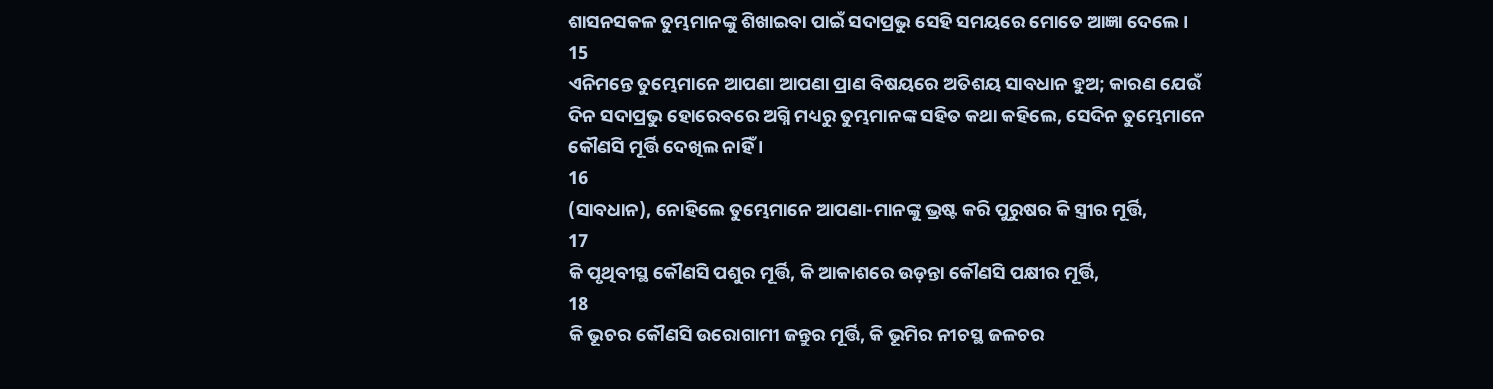ଶାସନସକଳ ତୁମ୍ଭମାନଙ୍କୁ ଶିଖାଇବା ପାଇଁ ସଦାପ୍ରଭୁ ସେହି ସମୟରେ ମୋତେ ଆଜ୍ଞା ଦେଲେ ।
15
ଏନିମନ୍ତେ ତୁମ୍ଭେମାନେ ଆପଣା ଆପଣା ପ୍ରାଣ ବିଷୟରେ ଅତିଶୟ ସାବଧାନ ହୁଅ; କାରଣ ଯେଉଁ ଦିନ ସଦାପ୍ରଭୁ ହୋରେବରେ ଅଗ୍ନି ମଧ୍ୟରୁ ତୁମ୍ଭମାନଙ୍କ ସହିତ କଥା କହିଲେ, ସେଦିନ ତୁମ୍ଭେମାନେ କୌଣସି ମୂର୍ତ୍ତି ଦେଖିଲ ନାହିଁ ।
16
(ସାବଧାନ), ନୋହିଲେ ତୁମ୍ଭେମାନେ ଆପଣା-ମାନଙ୍କୁ ଭ୍ରଷ୍ଟ କରି ପୁରୁଷର କି ସ୍ତ୍ରୀର ମୂର୍ତ୍ତି,
17
କି ପୃଥିବୀସ୍ଥ କୌଣସି ପଶୁର ମୂର୍ତ୍ତି, କି ଆକାଶରେ ଉଡ଼ନ୍ତା କୌଣସି ପକ୍ଷୀର ମୂର୍ତ୍ତି,
18
କି ଭୂଚର କୌଣସି ଉରୋଗାମୀ ଜନ୍ତୁର ମୂର୍ତ୍ତି, କି ଭୂମିର ନୀଚସ୍ଥ ଜଳଚର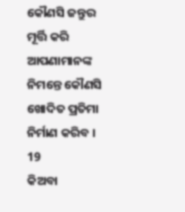କୌଣସି ଜନ୍ତୁର ମୂର୍ତ୍ତି କରି ଆପଣାମାନଙ୍କ ନିମନ୍ତେ କୌଣସି ଖୋଦିତ ପ୍ରତିମା ନିର୍ମାଣ କରିବ ।
19
କିଅବା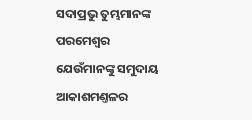ସଦାପ୍ରଭୁ ତୁମ୍ଭମାନଙ୍କ ପରମେଶ୍ଵର ଯେଉଁମାନଙ୍କୁ ସମୁଦାୟ ଆକାଶମଣ୍ତଳର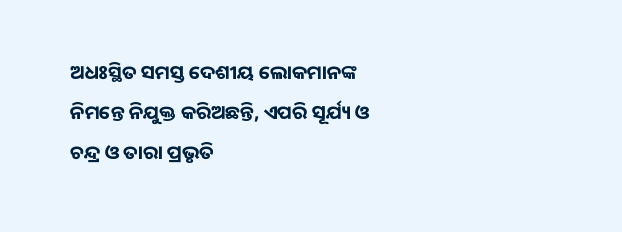ଅଧଃସ୍ଥିତ ସମସ୍ତ ଦେଶୀୟ ଲୋକମାନଙ୍କ ନିମନ୍ତେ ନିଯୁକ୍ତ କରିଅଛନ୍ତି, ଏପରି ସୂର୍ଯ୍ୟ ଓ ଚନ୍ଦ୍ର ଓ ତାରା ପ୍ରଭୃତି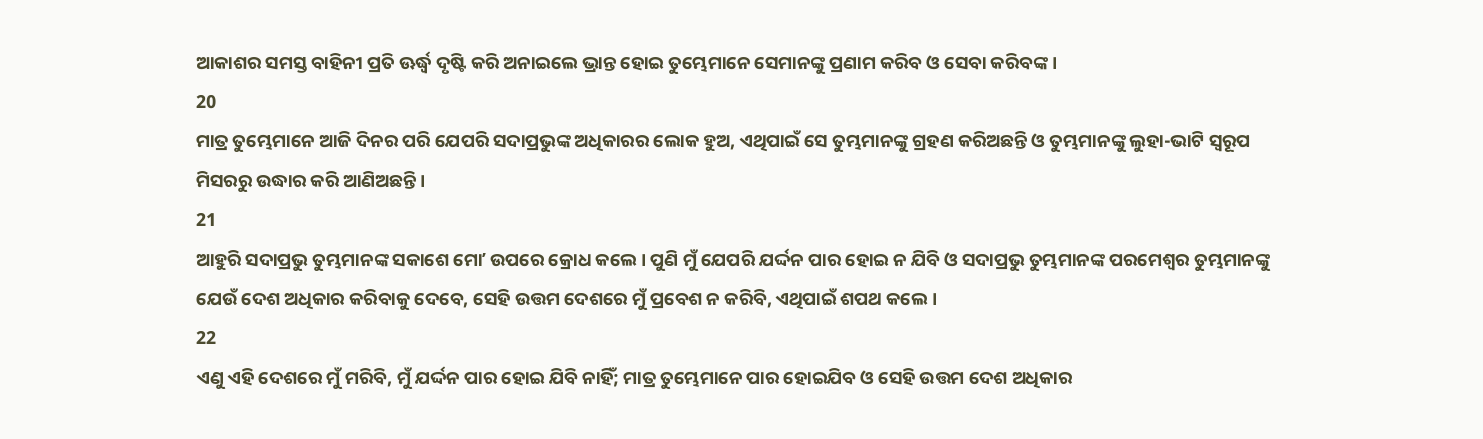ଆକାଶର ସମସ୍ତ ବାହିନୀ ପ୍ରତି ଊର୍ଦ୍ଧ୍ଵ ଦୃଷ୍ଟି କରି ଅନାଇଲେ ଭ୍ରାନ୍ତ ହୋଇ ତୁମ୍ଭେମାନେ ସେମାନଙ୍କୁ ପ୍ରଣାମ କରିବ ଓ ସେବା କରିବଙ୍କ ।
20
ମାତ୍ର ତୁମ୍ଭେମାନେ ଆଜି ଦିନର ପରି ଯେପରି ସଦାପ୍ରଭୁଙ୍କ ଅଧିକାରର ଲୋକ ହୁଅ, ଏଥିପାଇଁ ସେ ତୁମ୍ଭମାନଙ୍କୁ ଗ୍ରହଣ କରିଅଛନ୍ତି ଓ ତୁମ୍ଭମାନଙ୍କୁ ଲୁହା-ଭାଟି ସ୍ଵରୂପ ମିସରରୁ ଉଦ୍ଧାର କରି ଆଣିଅଛନ୍ତି ।
21
ଆହୁରି ସଦାପ୍ରଭୁ ତୁମ୍ଭମାନଙ୍କ ସକାଶେ ମୋʼ ଉପରେ କ୍ରୋଧ କଲେ । ପୁଣି ମୁଁ ଯେପରି ଯର୍ଦ୍ଦନ ପାର ହୋଇ ନ ଯିବି ଓ ସଦାପ୍ରଭୁ ତୁମ୍ଭମାନଙ୍କ ପରମେଶ୍ଵର ତୁମ୍ଭମାନଙ୍କୁ ଯେଉଁ ଦେଶ ଅଧିକାର କରିବାକୁ ଦେବେ, ସେହି ଉତ୍ତମ ଦେଶରେ ମୁଁ ପ୍ରବେଶ ନ କରିବି, ଏଥିପାଇଁ ଶପଥ କଲେ ।
22
ଏଣୁ ଏହି ଦେଶରେ ମୁଁ ମରିବି, ମୁଁ ଯର୍ଦ୍ଦନ ପାର ହୋଇ ଯିବି ନାହିଁ; ମାତ୍ର ତୁମ୍ଭେମାନେ ପାର ହୋଇଯିବ ଓ ସେହି ଉତ୍ତମ ଦେଶ ଅଧିକାର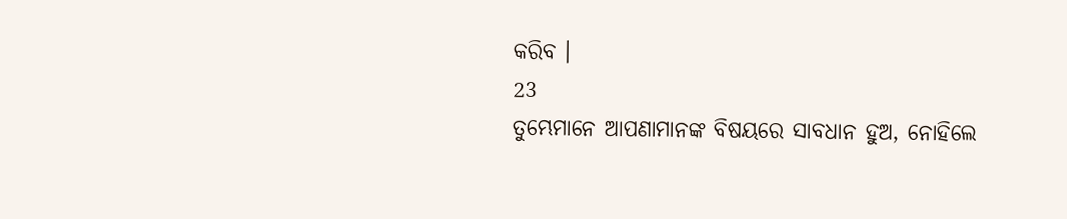କରିବ ।
23
ତୁମ୍ଭେମାନେ ଆପଣାମାନଙ୍କ ବିଷୟରେ ସାବଧାନ ହୁଅ, ନୋହିଲେ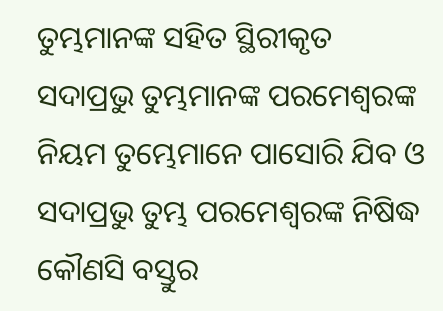ତୁମ୍ଭମାନଙ୍କ ସହିତ ସ୍ଥିରୀକୃତ ସଦାପ୍ରଭୁ ତୁମ୍ଭମାନଙ୍କ ପରମେଶ୍ଵରଙ୍କ ନିୟମ ତୁମ୍ଭେମାନେ ପାସୋରି ଯିବ ଓ ସଦାପ୍ରଭୁ ତୁମ୍ଭ ପରମେଶ୍ଵରଙ୍କ ନିଷିଦ୍ଧ କୌଣସି ବସ୍ତୁର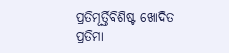ପ୍ରତିମୂର୍ତ୍ତିବିଶିଷ୍ଟ ଖୋଦିତ ପ୍ରତିମା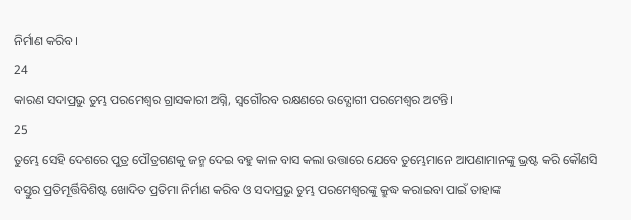ନିର୍ମାଣ କରିବ ।
24
କାରଣ ସଦାପ୍ରଭୁ ତୁମ୍ଭ ପରମେଶ୍ଵର ଗ୍ରାସକାରୀ ଅଗ୍ନି, ସ୍ଵଗୌରବ ରକ୍ଷଣରେ ଉଦ୍ଯୋଗୀ ପରମେଶ୍ଵର ଅଟନ୍ତି।
25
ତୁମ୍ଭେ ସେହି ଦେଶରେ ପୁତ୍ର ପୌତ୍ରଗଣକୁ ଜନ୍ମ ଦେଇ ବହୁ କାଳ ବାସ କଲା ଉତ୍ତାରେ ଯେବେ ତୁମ୍ଭେମାନେ ଆପଣାମାନଙ୍କୁ ଭ୍ରଷ୍ଟ କରି କୌଣସି ବସ୍ତୁର ପ୍ରତିମୂର୍ତ୍ତିବିଶିଷ୍ଟ ଖୋଦିତ ପ୍ରତିମା ନିର୍ମାଣ କରିବ ଓ ସଦାପ୍ରଭୁ ତୁମ୍ଭ ପରମେଶ୍ଵରଙ୍କୁ କ୍ରୁଦ୍ଧ କରାଇବା ପାଇଁ ତାହାଙ୍କ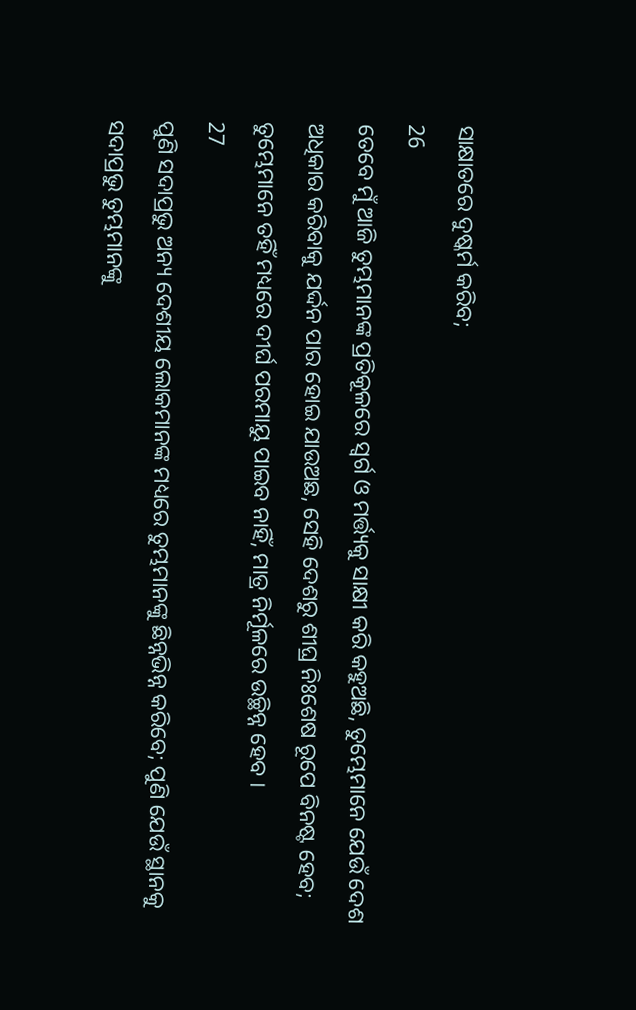ସାକ୍ଷାତରେ ଦୁଷ୍କର୍ମ କରିବ;
26
ତେବେ ମୁଁ ଆଜି ତୁମ୍ଭମାନଙ୍କ ପ୍ରତିକୂଳରେ ସ୍ଵର୍ଗ ଓ ମର୍ତ୍ତ୍ୟକୁ ସାକ୍ଷୀ କରି କହୁଅଛି, ତୁମ୍ଭେମାନେ ଯେଉଁ ଦେଶ ଅଧିକାର କରିବାକୁ ଯର୍ଦ୍ଦନ ପାର ହୋଇ ଯାଉଅଛ, ସେହି ଦେଶରୁ ଶୀଘ୍ର ନିଃଶେଷ ରୂପେ ବିନଷ୍ଟ ହେବ; ତୁମ୍ଭେମାନେ ତହିଁ ମଧ୍ୟରେ ଦୀର୍ଘ ପରମାୟୁ ପାଇବ ନାହିଁ, ମାତ୍ର ନିର୍ମୂଳରେ ଉଚ୍ଛିନ୍ନ ହେବ ।
27
ପୁଣି ସଦାପ୍ରଭୁ ଅନ୍ୟ ଦେଶୀୟ ଲୋକମାନଙ୍କ ମଧ୍ୟରେ ତୁମ୍ଭମାନଙ୍କୁ ଛିନ୍ନଭିନ୍ନ କରିବେ; ପୁଣି ଯେଉଁ ସ୍ଥାନକୁ ସଦାପ୍ରଭୁ ତୁମ୍ଭମାନଙ୍କୁ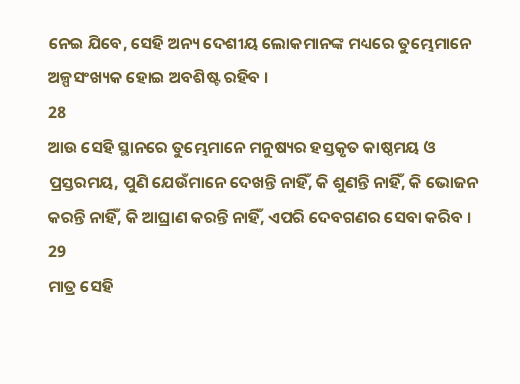ନେଇ ଯିବେ, ସେହି ଅନ୍ୟ ଦେଶୀୟ ଲୋକମାନଙ୍କ ମଧ୍ୟରେ ତୁମ୍ଭେମାନେ ଅଳ୍ପସଂଖ୍ୟକ ହୋଇ ଅବଶିଷ୍ଟ ରହିବ ।
28
ଆଉ ସେହି ସ୍ଥାନରେ ତୁମ୍ଭେମାନେ ମନୁଷ୍ୟର ହସ୍ତକୃତ କାଷ୍ଠମୟ ଓ ପ୍ରସ୍ତରମୟ, ପୁଣି ଯେଉଁମାନେ ଦେଖନ୍ତି ନାହିଁ, କି ଶୁଣନ୍ତି ନାହିଁ, କି ଭୋଜନ କରନ୍ତି ନାହିଁ, କି ଆଘ୍ରାଣ କରନ୍ତି ନାହିଁ, ଏପରି ଦେବଗଣର ସେବା କରିବ ।
29
ମାତ୍ର ସେହି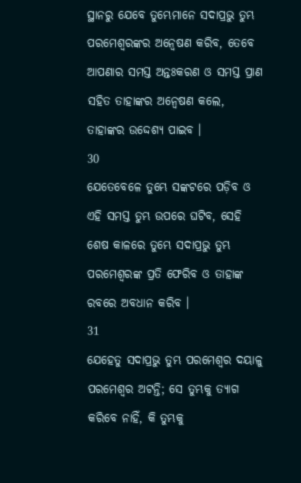ସ୍ଥାନରୁ ଯେବେ ତୁମ୍ଭେମାନେ ସଦାପ୍ରଭୁ ତୁମ୍ଭ ପରମେଶ୍ଵରଙ୍କର ଅନ୍ଵେଷଣ କରିବ, ତେବେ ଆପଣାର ସମସ୍ତ ଅନ୍ତଃକରଣ ଓ ସମସ୍ତ ପ୍ରାଣ ସହିତ ତାହାଙ୍କର ଅନ୍ଵେଷଣ କଲେ, ତାହାଙ୍କର ଉଦ୍ଦେଶ୍ୟ ପାଇବ ।
30
ଯେତେବେଳେ ତୁମ୍ଭେ ସଙ୍କଟରେ ପଡ଼ିବ ଓ ଏହି ସମସ୍ତ ତୁମ୍ଭ ଉପରେ ଘଟିବ, ସେହି ଶେଷ କାଳରେ ତୁମ୍ଭେ ସଦାପ୍ରଭୁ ତୁମ୍ଭ ପରମେଶ୍ଵରଙ୍କ ପ୍ରତି ଫେରିବ ଓ ତାହାଙ୍କ ରବରେ ଅବଧାନ କରିବ ।
31
ଯେହେତୁ ସଦାପ୍ରଭୁ ତୁମ୍ଭ ପରମେଶ୍ଵର ଦୟାଳୁ ପରମେଶ୍ଵର ଅଟନ୍ତି; ସେ ତୁମ୍ଭକୁ ତ୍ୟାଗ କରିବେ ନାହିଁ, କି ତୁମ୍ଭକୁ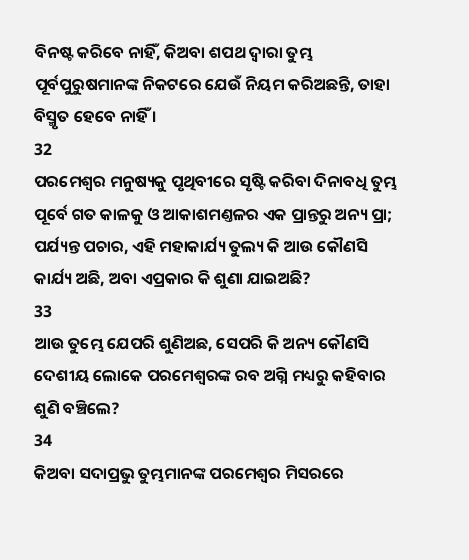ବିନଷ୍ଟ କରିବେ ନାହିଁ, କିଅବା ଶପଥ ଦ୍ଵାରା ତୁମ୍ଭ ପୂର୍ବପୁରୁଷମାନଙ୍କ ନିକଟରେ ଯେଉଁ ନିୟମ କରିଅଛନ୍ତି, ତାହା ବିସ୍ମୃତ ହେବେ ନାହିଁ ।
32
ପରମେଶ୍ଵର ମନୁଷ୍ୟକୁ ପୃଥିବୀରେ ସୃଷ୍ଟି କରିବା ଦିନାବଧି ତୁମ୍ଭ ପୂର୍ବେ ଗତ କାଳକୁ ଓ ଆକାଶମଣ୍ତଳର ଏକ ପ୍ରାନ୍ତରୁ ଅନ୍ୟ ପ୍ରା; ପର୍ଯ୍ୟନ୍ତ ପଚାର, ଏହି ମହାକାର୍ଯ୍ୟ ତୁଲ୍ୟ କି ଆଉ କୌଣସି କାର୍ଯ୍ୟ ଅଛି, ଅବା ଏପ୍ରକାର କି ଶୁଣା ଯାଇଅଛି?
33
ଆଉ ତୁମ୍ଭେ ଯେପରି ଶୁଣିଅଛ, ସେପରି କି ଅନ୍ୟ କୌଣସି ଦେଶୀୟ ଲୋକେ ପରମେଶ୍ଵରଙ୍କ ରବ ଅଗ୍ନି ମଧ୍ୟରୁ କହିବାର ଶୁଣି ବଞ୍ଚିଲେ?
34
କିଅବା ସଦାପ୍ରଭୁ ତୁମ୍ଭମାନଙ୍କ ପରମେଶ୍ଵର ମିସରରେ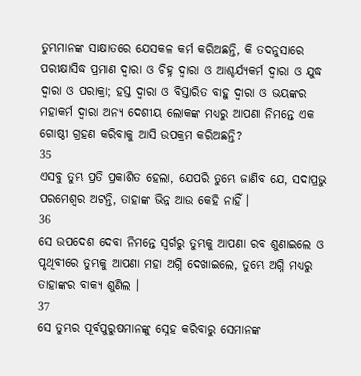ତୁମ୍ଭମାନଙ୍କ ସାକ୍ଷାତରେ ଯେସକଳ କର୍ମ କରିଅଛନ୍ତି, କି ତଦନୁସାରେ ପରୀକ୍ଷାସିଦ୍ଧ ପ୍ରମାଣ ଦ୍ଵାରା ଓ ଚିହ୍ନ ଦ୍ଵାରା ଓ ଆଶ୍ଚର୍ଯ୍ୟକର୍ମ ଦ୍ଵାରା ଓ ଯୁଦ୍ଧ ଦ୍ଵାରା ଓ ପରାକ୍ରା; ହସ୍ତ ଦ୍ଵାରା ଓ ବିସ୍ତାରିତ ବାହୁ ଦ୍ଵାରା ଓ ଭୟଙ୍କର ମହାକର୍ମ ଦ୍ଵାରା ଅନ୍ୟ ଦେଶୀୟ ଲୋକଙ୍କ ମଧ୍ୟରୁ ଆପଣା ନିମନ୍ତେ ଏକ ଗୋଷ୍ଠୀ ଗ୍ରହଣ କରିବାକୁ ଆସି ଉପକ୍ରମ କରିଅଛନ୍ତି?
35
ଏସବୁ ତୁମ୍ଭ ପ୍ରତି ପ୍ରକାଶିତ ହେଲା, ଯେପରି ତୁମ୍ଭେ ଜାଣିବ ଯେ, ସଦାପ୍ରଭୁ ପରମେଶ୍ଵର ଅଟନ୍ତି, ତାହାଙ୍କ ଭିନ୍ନ ଆଉ କେହି ନାହିଁ ।
36
ସେ ଉପଦେଶ ଦେବା ନିମନ୍ତେ ସ୍ଵର୍ଗରୁ ତୁମ୍ଭକୁ ଆପଣା ରବ ଶୁଣାଇଲେ ଓ ପୃଥିବୀରେ ତୁମ୍ଭକୁ ଆପଣା ମହା ଅଗ୍ନି ଦେଖାଇଲେ, ତୁମ୍ଭେ ଅଗ୍ନି ମଧ୍ୟରୁ ତାହାଙ୍କର ବାକ୍ୟ ଶୁଣିଲ ।
37
ସେ ତୁମ୍ଭର ପୂର୍ବପୁରୁଷମାନଙ୍କୁ ସ୍ନେହ କରିବାରୁ ସେମାନଙ୍କ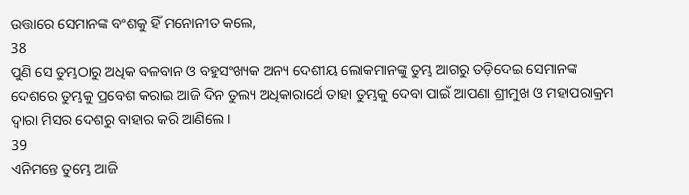ଉତ୍ତାରେ ସେମାନଙ୍କ ବଂଶକୁ ହିଁ ମନୋନୀତ କଲେ,
38
ପୁଣି ସେ ତୁମ୍ଭଠାରୁ ଅଧିକ ବଳବାନ ଓ ବହୁସଂଖ୍ୟକ ଅନ୍ୟ ଦେଶୀୟ ଲୋକମାନଙ୍କୁ ତୁମ୍ଭ ଆଗରୁ ତଡ଼ିଦେଇ ସେମାନଙ୍କ ଦେଶରେ ତୁମ୍ଭକୁ ପ୍ରବେଶ କରାଇ ଆଜି ଦିନ ତୁଲ୍ୟ ଅଧିକାରାର୍ଥେ ତାହା ତୁମ୍ଭକୁ ଦେବା ପାଇଁ ଆପଣା ଶ୍ରୀମୁଖ ଓ ମହାପରାକ୍ରମ ଦ୍ଵାରା ମିସର ଦେଶରୁ ବାହାର କରି ଆଣିଲେ ।
39
ଏନିମନ୍ତେ ତୁମ୍ଭେ ଆଜି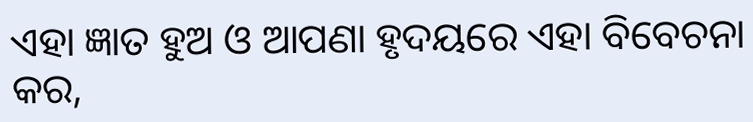ଏହା ଜ୍ଞାତ ହୁଅ ଓ ଆପଣା ହୃଦୟରେ ଏହା ବିବେଚନା କର,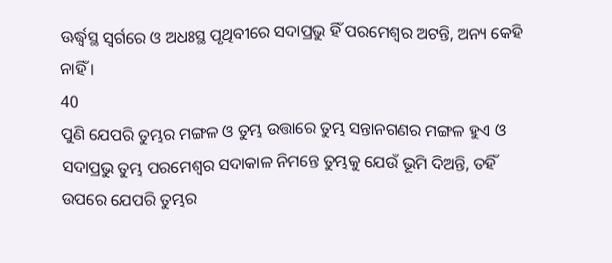ଊର୍ଦ୍ଧ୍ଵସ୍ଥ ସ୍ଵର୍ଗରେ ଓ ଅଧଃସ୍ଥ ପୃଥିବୀରେ ସଦାପ୍ରଭୁ ହିଁ ପରମେଶ୍ଵର ଅଟନ୍ତି, ଅନ୍ୟ କେହି ନାହିଁ ।
40
ପୁଣି ଯେପରି ତୁମ୍ଭର ମଙ୍ଗଳ ଓ ତୁମ୍ଭ ଉତ୍ତାରେ ତୁମ୍ଭ ସନ୍ତାନଗଣର ମଙ୍ଗଳ ହୁଏ ଓ ସଦାପ୍ରଭୁ ତୁମ୍ଭ ପରମେଶ୍ଵର ସଦାକାଳ ନିମନ୍ତେ ତୁମ୍ଭକୁ ଯେଉଁ ଭୂମି ଦିଅନ୍ତି, ତହିଁ ଉପରେ ଯେପରି ତୁମ୍ଭର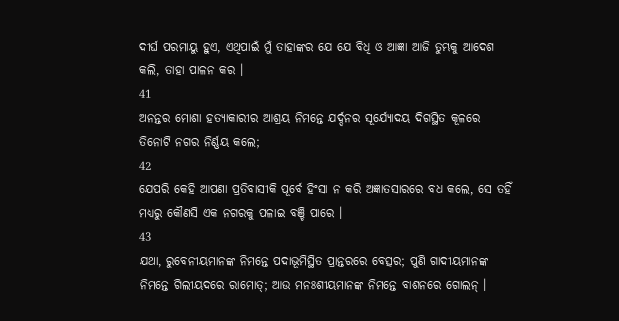ଦୀର୍ଘ ପରମାୟୁ ହୁଏ, ଏଥିପାଇଁ ମୁଁ ତାହାଙ୍କର ଯେ ଯେ ବିଧି ଓ ଆଜ୍ଞା ଆଜି ତୁମ୍ଭକୁ ଆଦେଶ କଲି, ତାହା ପାଳନ କର ।
41
ଅନନ୍ତର ମୋଶା ହତ୍ୟାକାରୀର ଆଶ୍ରୟ ନିମନ୍ତେ ଯର୍ଦ୍ଦନର ସୂର୍ଯ୍ୟୋଦୟ ଦିଗସ୍ଥିତ କୂଳରେ ତିନୋଟି ନଗର ନିର୍ଣ୍ଣୟ କଲେ;
42
ଯେପରି କେହି ଆପଣା ପ୍ରତିବାସୀକି ପୂର୍ବେ ହିଂସା ନ କରି ଅଜ୍ଞାତସାରରେ ବଧ କଲେ, ସେ ତହିଁ ମଧ୍ୟରୁ କୌଣସି ଏକ ନଗରକୁ ପଳାଇ ବଞ୍ଚି ପାରେ ।
43
ଯଥା, ରୁବେନୀୟମାନଙ୍କ ନିମନ୍ତେ ପଦାଭୂମିସ୍ଥିତ ପ୍ରାନ୍ତରରେ ବେତ୍ସର; ପୁଣି ଗାଦୀୟମାନଙ୍କ ନିମନ୍ତେ ଗିଲୀୟଦରେ ରାମୋତ୍; ଆଉ ମନଃଶୀୟମାନଙ୍କ ନିମନ୍ତେ ବାଶନରେ ଗୋଲନ୍ ।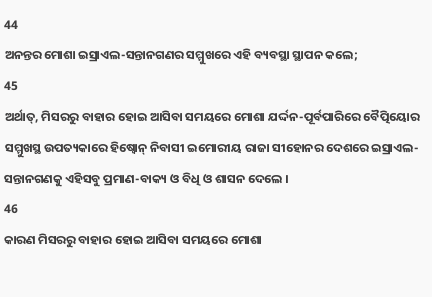44
ଅନନ୍ତର ମୋଶା ଇସ୍ରାଏଲ-ସନ୍ତାନଗଣର ସମ୍ମୁଖରେ ଏହି ବ୍ୟବସ୍ଥା ସ୍ଥାପନ କଲେ;
45
ଅର୍ଥାତ୍, ମିସରରୁ ବାହାର ହୋଇ ଆସିବା ସମୟରେ ମୋଶା ଯର୍ଦ୍ଦନ-ପୂର୍ବପାରିରେ ବୈତ୍ପିୟୋର ସମ୍ମୁଖସ୍ଥ ଉପତ୍ୟକାରେ ହିଷ୍ବୋନ୍ ନିବାସୀ ଇମୋରୀୟ ରାଜା ସୀହୋନର ଦେଶରେ ଇସ୍ରାଏଲ-ସନ୍ତାନଗଣକୁ ଏହିସବୁ ପ୍ରମାଣ-ବାକ୍ୟ ଓ ବିଧି ଓ ଶାସନ ଦେଲେ ।
46
କାରଣ ମିସରରୁ ବାହାର ହୋଇ ଆସିବା ସମୟରେ ମୋଶା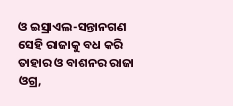ଓ ଇସ୍ରାଏଲ-ସନ୍ତାନଗଣ ସେହି ରାଜାକୁ ବଧ କରି ତାହାର ଓ ବାଶନର ରାଜା ଓଗ୍ର,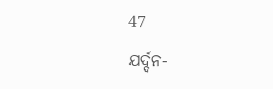47
ଯର୍ଦ୍ଦନ-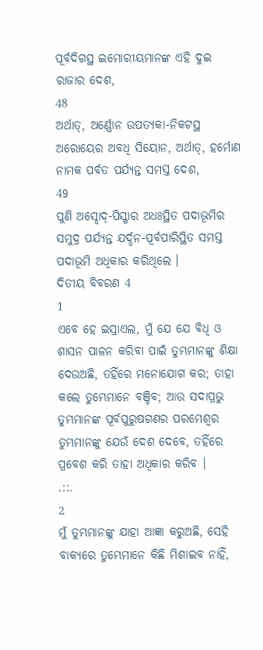ପୂର୍ବଦିଗସ୍ଥ ଇମୋରୀୟମାନଙ୍କ ଏହି ଦୁଇ ରାଜାର ଦେଶ,
48
ଅର୍ଥାତ୍, ଅର୍ଣ୍ଣୋନ ଉପତ୍ୟକା-ନିକଟସ୍ଥ ଅରୋୟେର ଅବଧି ସିୟୋନ, ଅର୍ଥାତ୍, ହର୍ମୋଣ ନାମକ ପର୍ବତ ପର୍ଯ୍ୟନ୍ତ ସମସ୍ତ ଦେଶ,
49
ପୁଣି ଅସ୍ଦୋଦ୍-ପିସ୍ଗାର ଅଧଃସ୍ଥିତ ପଦାଭୂମିର ସମୁଦ୍ର ପର୍ଯ୍ୟନ୍ତ ଯର୍ଦ୍ଦନ-ପୂର୍ବପାରିସ୍ଥିତ ସମସ୍ତ ପଦାଭୂମି ଅଧିକାର କରିଥିଲେ ।
ଦିତୀୟ ବିବରଣ 4
1
ଏବେ ହେ ଇସ୍ରାଏଲ, ମୁଁ ଯେ ଯେ ବିଧି ଓ ଶାସନ ପାଳନ କରିବା ପାଇଁ ତୁମ୍ଭମାନଙ୍କୁ ଶିକ୍ଷା ଦେଉଅଛି, ତହିଁରେ ମନୋଯୋଗ କର; ତାହା କଲେ ତୁମ୍ଭେମାନେ ବଞ୍ଚିବ; ଆଉ ସଦାପ୍ରଭୁ ତୁମ୍ଭମାନଙ୍କ ପୂର୍ବପୁରୁଷଗଣର ପରମେଶ୍ଵର ତୁମ୍ଭମାନଙ୍କୁ ଯେଉଁ ଦେଶ ଦେବେ, ତହିଁରେ ପ୍ରବେଶ କରି ତାହା ଅଧିକାର କରିବ ।
.::.
2
ମୁଁ ତୁମ୍ଭମାନଙ୍କୁ ଯାହା ଆଜ୍ଞା କରୁଅଛି, ସେହି ବାକ୍ୟରେ ତୁମ୍ଭେମାନେ କିଛି ମିଶାଇବ ନାହିଁ,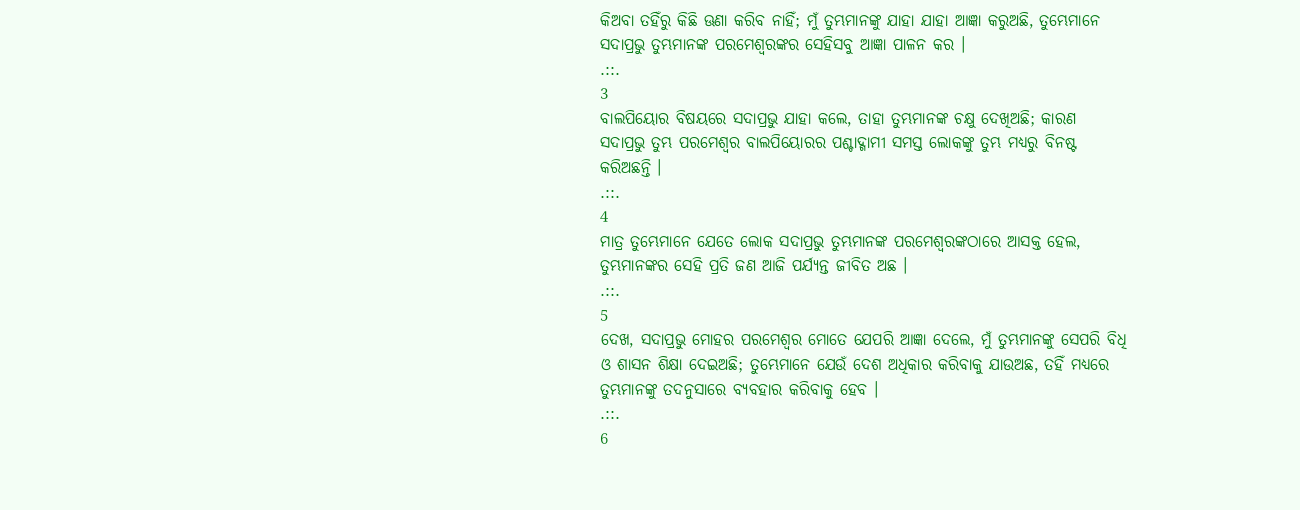କିଅବା ତହିଁରୁ କିଛି ଊଣା କରିବ ନାହିଁ; ମୁଁ ତୁମ୍ଭମାନଙ୍କୁ ଯାହା ଯାହା ଆଜ୍ଞା କରୁଅଛି, ତୁମ୍ଭେମାନେ ସଦାପ୍ରଭୁ ତୁମ୍ଭମାନଙ୍କ ପରମେଶ୍ଵରଙ୍କର ସେହିସବୁ ଆଜ୍ଞା ପାଳନ କର ।
.::.
3
ବାଲପିୟୋର ବିଷୟରେ ସଦାପ୍ରଭୁ ଯାହା କଲେ, ତାହା ତୁମ୍ଭମାନଙ୍କ ଚକ୍ଷୁ ଦେଖିଅଛି; କାରଣ ସଦାପ୍ରଭୁ ତୁମ୍ଭ ପରମେଶ୍ଵର ବାଲପିୟୋରର ପଶ୍ଚାଦ୍ଗାମୀ ସମସ୍ତ ଲୋକଙ୍କୁ ତୁମ୍ଭ ମଧ୍ୟରୁ ବିନଷ୍ଟ କରିଅଛନ୍ତି ।
.::.
4
ମାତ୍ର ତୁମ୍ଭେମାନେ ଯେତେ ଲୋକ ସଦାପ୍ରଭୁ ତୁମ୍ଭମାନଙ୍କ ପରମେଶ୍ଵରଙ୍କଠାରେ ଆସକ୍ତ ହେଲ, ତୁମ୍ଭମାନଙ୍କର ସେହି ପ୍ରତି ଜଣ ଆଜି ପର୍ଯ୍ୟନ୍ତ ଜୀବିତ ଅଛ ।
.::.
5
ଦେଖ, ସଦାପ୍ରଭୁ ମୋହର ପରମେଶ୍ଵର ମୋତେ ଯେପରି ଆଜ୍ଞା ଦେଲେ, ମୁଁ ତୁମ୍ଭମାନଙ୍କୁ ସେପରି ବିଧି ଓ ଶାସନ ଶିକ୍ଷା ଦେଇଅଛି; ତୁମ୍ଭେମାନେ ଯେଉଁ ଦେଶ ଅଧିକାର କରିବାକୁ ଯାଉଅଛ, ତହିଁ ମଧ୍ୟରେ ତୁମ୍ଭମାନଙ୍କୁ ତଦନୁସାରେ ବ୍ୟବହାର କରିବାକୁ ହେବ ।
.::.
6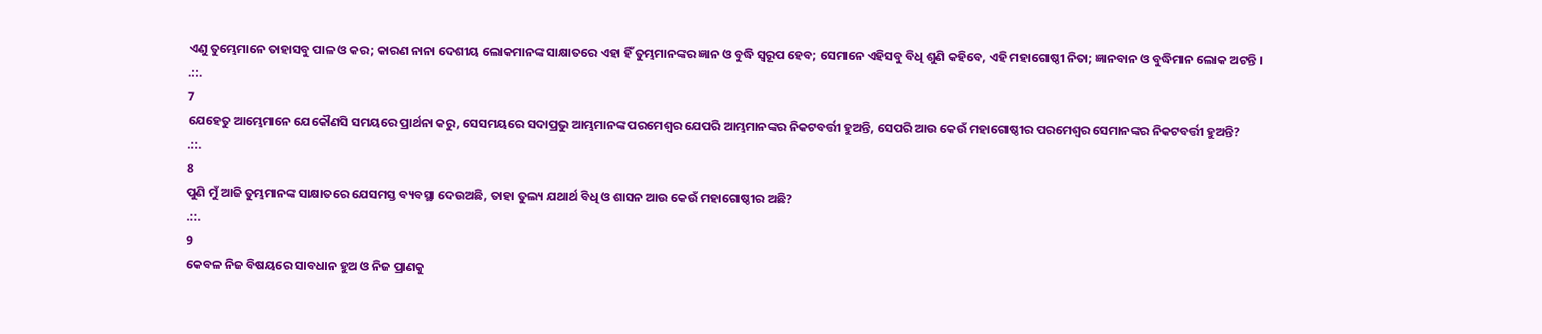ଏଣୁ ତୁମ୍ଭେମାନେ ତାହାସବୁ ପାଳ ଓ କର; କାରଣ ନାନା ଦେଶୀୟ ଲୋକମାନଙ୍କ ସାକ୍ଷାତରେ ଏହା ହିଁ ତୁମ୍ଭମାନଙ୍କର ଜ୍ଞାନ ଓ ବୁଦ୍ଧି ସ୍ଵରୂପ ହେବ; ସେମାନେ ଏହିସବୁ ବିଧି ଶୁଣି କହିବେ, ଏହି ମହାଗୋଷ୍ଠୀ ନିତା; ଜ୍ଞାନବାନ ଓ ବୁଦ୍ଧିମାନ ଲୋକ ଅଟନ୍ତି ।
.::.
7
ଯେହେତୁ ଆମ୍ଭେମାନେ ଯେକୌଣସି ସମୟରେ ପ୍ରାର୍ଥନା କରୁ, ସେସମୟରେ ସଦାପ୍ରଭୁ ଆମ୍ଭମାନଙ୍କ ପରମେଶ୍ଵର ଯେପରି ଆମ୍ଭମାନଙ୍କର ନିକଟବର୍ତ୍ତୀ ହୁଅନ୍ତି, ସେପରି ଆଉ କେଉଁ ମହାଗୋଷ୍ଠୀର ପରମେଶ୍ଵର ସେମାନଙ୍କର ନିକଟବର୍ତ୍ତୀ ହୁଅନ୍ତି?
.::.
8
ପୁଣି ମୁଁ ଆଜି ତୁମ୍ଭମାନଙ୍କ ସାକ୍ଷାତରେ ଯେସମସ୍ତ ବ୍ୟବସ୍ଥା ଦେଉଅଛି, ତାହା ତୁଲ୍ୟ ଯଥାର୍ଥ ବିଧି ଓ ଶାସନ ଆଉ କେଉଁ ମହାଗୋଷ୍ଠୀର ଅଛି?
.::.
9
କେବଳ ନିଜ ବିଷୟରେ ସାବଧାନ ହୁଅ ଓ ନିଜ ପ୍ରାଣକୁ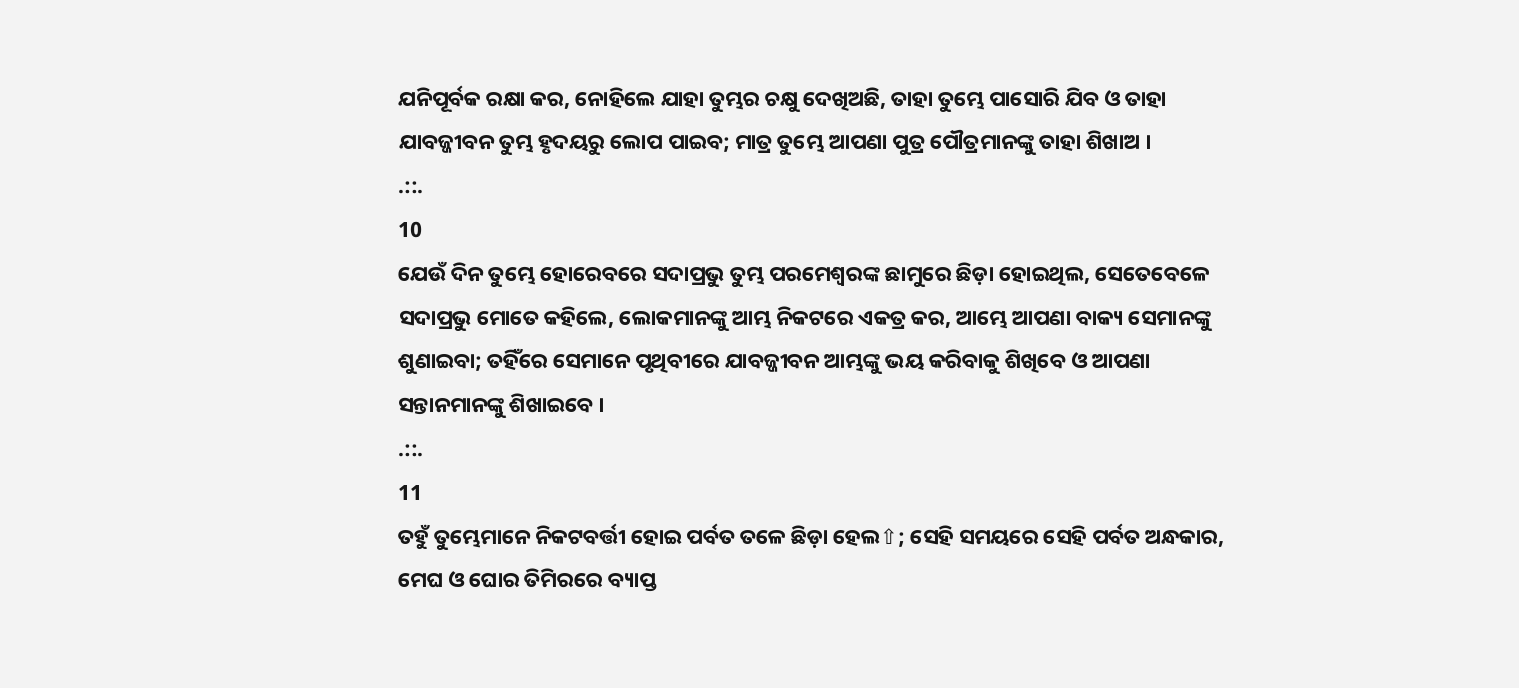ଯନିପୂର୍ବକ ରକ୍ଷା କର, ନୋହିଲେ ଯାହା ତୁମ୍ଭର ଚକ୍ଷୁ ଦେଖିଅଛି, ତାହା ତୁମ୍ଭେ ପାସୋରି ଯିବ ଓ ତାହା ଯାବଜ୍ଜୀବନ ତୁମ୍ଭ ହୃଦୟରୁ ଲୋପ ପାଇବ; ମାତ୍ର ତୁମ୍ଭେ ଆପଣା ପୁତ୍ର ପୌତ୍ରମାନଙ୍କୁ ତାହା ଶିଖାଅ ।
.::.
10
ଯେଉଁ ଦିନ ତୁମ୍ଭେ ହୋରେବରେ ସଦାପ୍ରଭୁ ତୁମ୍ଭ ପରମେଶ୍ଵରଙ୍କ ଛାମୁରେ ଛିଡ଼ା ହୋଇଥିଲ, ସେତେବେଳେ ସଦାପ୍ରଭୁ ମୋତେ କହିଲେ, ଲୋକମାନଙ୍କୁ ଆମ୍ଭ ନିକଟରେ ଏକତ୍ର କର, ଆମ୍ଭେ ଆପଣା ବାକ୍ୟ ସେମାନଙ୍କୁ ଶୁଣାଇବା; ତହିଁରେ ସେମାନେ ପୃଥିବୀରେ ଯାବଜ୍ଜୀବନ ଆମ୍ଭଙ୍କୁ ଭୟ କରିବାକୁ ଶିଖିବେ ଓ ଆପଣା ସନ୍ତାନମାନଙ୍କୁ ଶିଖାଇବେ ।
.::.
11
ତହୁଁ ତୁମ୍ଭେମାନେ ନିକଟବର୍ତ୍ତୀ ହୋଇ ପର୍ବତ ତଳେ ଛିଡ଼ା ହେଲ⇧; ସେହି ସମୟରେ ସେହି ପର୍ବତ ଅନ୍ଧକାର, ମେଘ ଓ ଘୋର ତିମିରରେ ବ୍ୟାପ୍ତ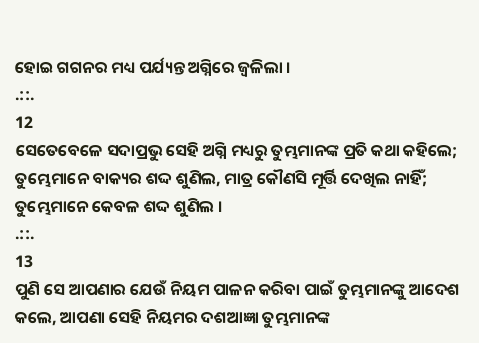ହୋଇ ଗଗନର ମଧ୍ୟ ପର୍ଯ୍ୟନ୍ତ ଅଗ୍ନିରେ ଜ୍ଵଳିଲା ।
.::.
12
ସେତେବେଳେ ସଦାପ୍ରଭୁ ସେହି ଅଗ୍ନି ମଧ୍ୟରୁ ତୁମ୍ଭମାନଙ୍କ ପ୍ରତି କଥା କହିଲେ; ତୁମ୍ଭେମାନେ ବାକ୍ୟର ଶଦ୍ଦ ଶୁଣିଲ, ମାତ୍ର କୌଣସି ମୂର୍ତ୍ତି ଦେଖିଲ ନାହିଁ; ତୁମ୍ଭେମାନେ କେବଳ ଶଦ୍ଦ ଶୁଣିଲ ।
.::.
13
ପୁଣି ସେ ଆପଣାର ଯେଉଁ ନିୟମ ପାଳନ କରିବା ପାଇଁ ତୁମ୍ଭମାନଙ୍କୁ ଆଦେଶ କଲେ, ଆପଣା ସେହି ନିୟମର ଦଶଆଜ୍ଞା ତୁମ୍ଭମାନଙ୍କ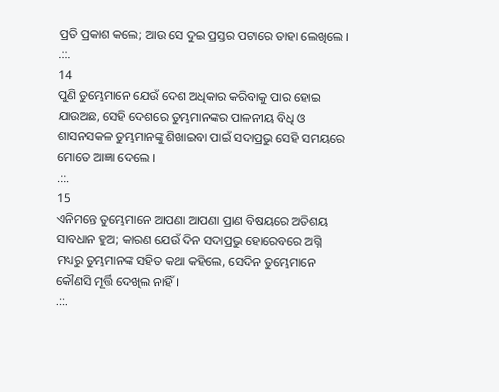ପ୍ରତି ପ୍ରକାଶ କଲେ; ଆଉ ସେ ଦୁଇ ପ୍ରସ୍ତର ପଟାରେ ତାହା ଲେଖିଲେ ।
.::.
14
ପୁଣି ତୁମ୍ଭେମାନେ ଯେଉଁ ଦେଶ ଅଧିକାର କରିବାକୁ ପାର ହୋଇ ଯାଉଅଛ, ସେହି ଦେଶରେ ତୁମ୍ଭମାନଙ୍କର ପାଳନୀୟ ବିଧି ଓ ଶାସନସକଳ ତୁମ୍ଭମାନଙ୍କୁ ଶିଖାଇବା ପାଇଁ ସଦାପ୍ରଭୁ ସେହି ସମୟରେ ମୋତେ ଆଜ୍ଞା ଦେଲେ ।
.::.
15
ଏନିମନ୍ତେ ତୁମ୍ଭେମାନେ ଆପଣା ଆପଣା ପ୍ରାଣ ବିଷୟରେ ଅତିଶୟ ସାବଧାନ ହୁଅ; କାରଣ ଯେଉଁ ଦିନ ସଦାପ୍ରଭୁ ହୋରେବରେ ଅଗ୍ନି ମଧ୍ୟରୁ ତୁମ୍ଭମାନଙ୍କ ସହିତ କଥା କହିଲେ, ସେଦିନ ତୁମ୍ଭେମାନେ କୌଣସି ମୂର୍ତ୍ତି ଦେଖିଲ ନାହିଁ ।
.::.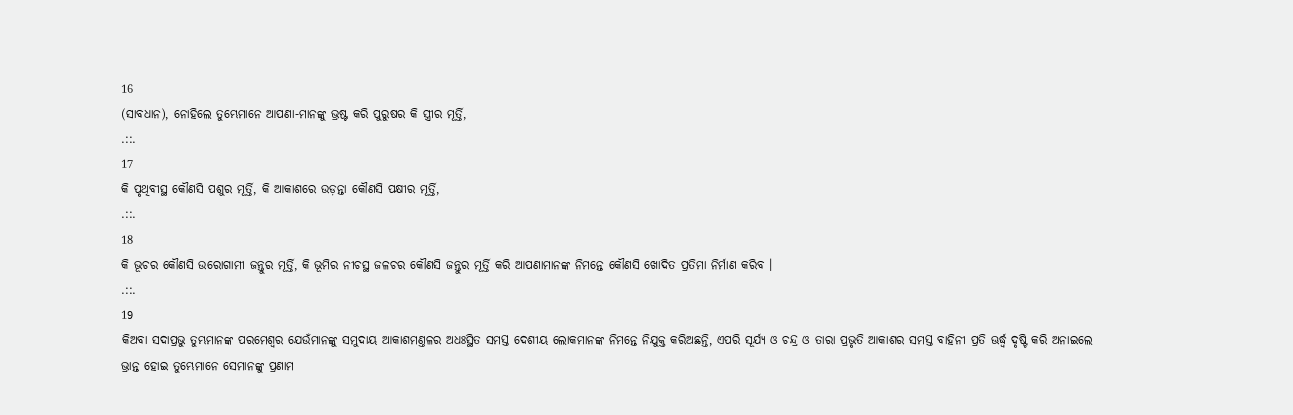16
(ସାବଧାନ), ନୋହିଲେ ତୁମ୍ଭେମାନେ ଆପଣା-ମାନଙ୍କୁ ଭ୍ରଷ୍ଟ କରି ପୁରୁଷର କି ସ୍ତ୍ରୀର ମୂର୍ତ୍ତି,
.::.
17
କି ପୃଥିବୀସ୍ଥ କୌଣସି ପଶୁର ମୂର୍ତ୍ତି, କି ଆକାଶରେ ଉଡ଼ନ୍ତା କୌଣସି ପକ୍ଷୀର ମୂର୍ତ୍ତି,
.::.
18
କି ଭୂଚର କୌଣସି ଉରୋଗାମୀ ଜନ୍ତୁର ମୂର୍ତ୍ତି, କି ଭୂମିର ନୀଚସ୍ଥ ଜଳଚର କୌଣସି ଜନ୍ତୁର ମୂର୍ତ୍ତି କରି ଆପଣାମାନଙ୍କ ନିମନ୍ତେ କୌଣସି ଖୋଦିତ ପ୍ରତିମା ନିର୍ମାଣ କରିବ ।
.::.
19
କିଅବା ସଦାପ୍ରଭୁ ତୁମ୍ଭମାନଙ୍କ ପରମେଶ୍ଵର ଯେଉଁମାନଙ୍କୁ ସମୁଦାୟ ଆକାଶମଣ୍ତଳର ଅଧଃସ୍ଥିତ ସମସ୍ତ ଦେଶୀୟ ଲୋକମାନଙ୍କ ନିମନ୍ତେ ନିଯୁକ୍ତ କରିଅଛନ୍ତି, ଏପରି ସୂର୍ଯ୍ୟ ଓ ଚନ୍ଦ୍ର ଓ ତାରା ପ୍ରଭୃତି ଆକାଶର ସମସ୍ତ ବାହିନୀ ପ୍ରତି ଊର୍ଦ୍ଧ୍ଵ ଦୃଷ୍ଟି କରି ଅନାଇଲେ ଭ୍ରାନ୍ତ ହୋଇ ତୁମ୍ଭେମାନେ ସେମାନଙ୍କୁ ପ୍ରଣାମ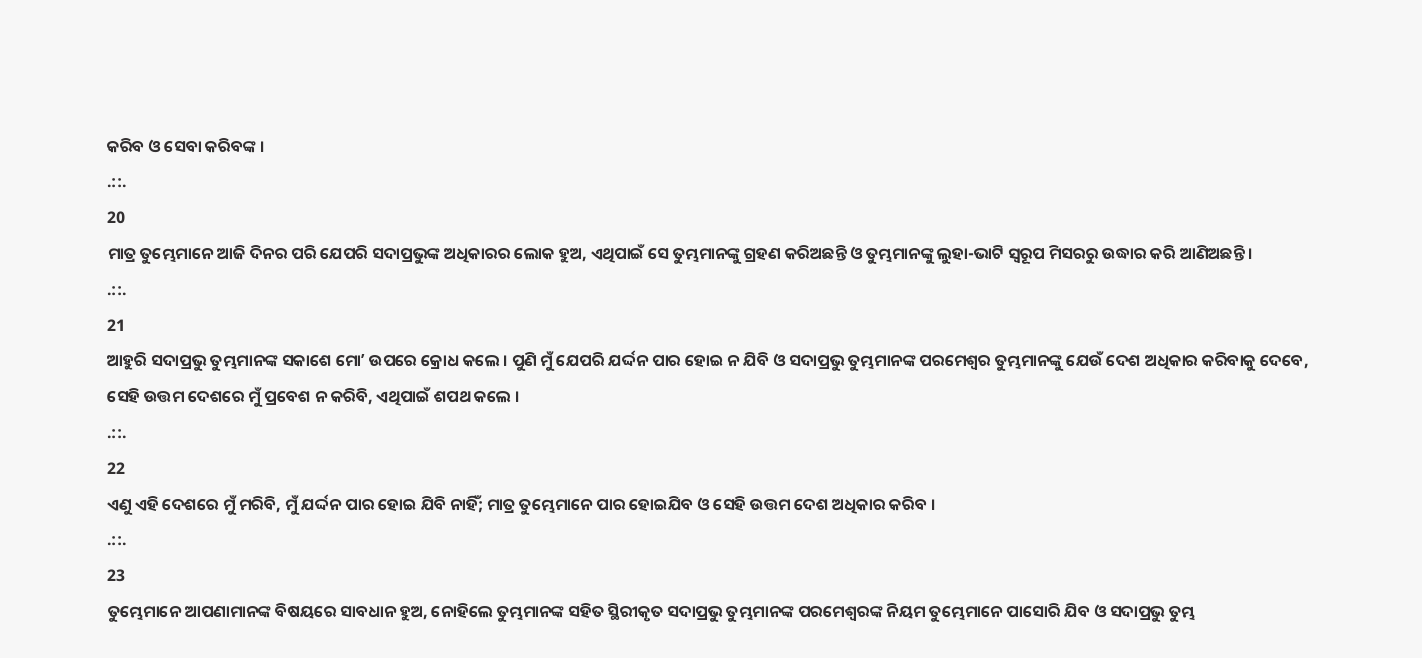କରିବ ଓ ସେବା କରିବଙ୍କ ।
.::.
20
ମାତ୍ର ତୁମ୍ଭେମାନେ ଆଜି ଦିନର ପରି ଯେପରି ସଦାପ୍ରଭୁଙ୍କ ଅଧିକାରର ଲୋକ ହୁଅ, ଏଥିପାଇଁ ସେ ତୁମ୍ଭମାନଙ୍କୁ ଗ୍ରହଣ କରିଅଛନ୍ତି ଓ ତୁମ୍ଭମାନଙ୍କୁ ଲୁହା-ଭାଟି ସ୍ଵରୂପ ମିସରରୁ ଉଦ୍ଧାର କରି ଆଣିଅଛନ୍ତି ।
.::.
21
ଆହୁରି ସଦାପ୍ରଭୁ ତୁମ୍ଭମାନଙ୍କ ସକାଶେ ମୋʼ ଉପରେ କ୍ରୋଧ କଲେ । ପୁଣି ମୁଁ ଯେପରି ଯର୍ଦ୍ଦନ ପାର ହୋଇ ନ ଯିବି ଓ ସଦାପ୍ରଭୁ ତୁମ୍ଭମାନଙ୍କ ପରମେଶ୍ଵର ତୁମ୍ଭମାନଙ୍କୁ ଯେଉଁ ଦେଶ ଅଧିକାର କରିବାକୁ ଦେବେ, ସେହି ଉତ୍ତମ ଦେଶରେ ମୁଁ ପ୍ରବେଶ ନ କରିବି, ଏଥିପାଇଁ ଶପଥ କଲେ ।
.::.
22
ଏଣୁ ଏହି ଦେଶରେ ମୁଁ ମରିବି, ମୁଁ ଯର୍ଦ୍ଦନ ପାର ହୋଇ ଯିବି ନାହିଁ; ମାତ୍ର ତୁମ୍ଭେମାନେ ପାର ହୋଇଯିବ ଓ ସେହି ଉତ୍ତମ ଦେଶ ଅଧିକାର କରିବ ।
.::.
23
ତୁମ୍ଭେମାନେ ଆପଣାମାନଙ୍କ ବିଷୟରେ ସାବଧାନ ହୁଅ, ନୋହିଲେ ତୁମ୍ଭମାନଙ୍କ ସହିତ ସ୍ଥିରୀକୃତ ସଦାପ୍ରଭୁ ତୁମ୍ଭମାନଙ୍କ ପରମେଶ୍ଵରଙ୍କ ନିୟମ ତୁମ୍ଭେମାନେ ପାସୋରି ଯିବ ଓ ସଦାପ୍ରଭୁ ତୁମ୍ଭ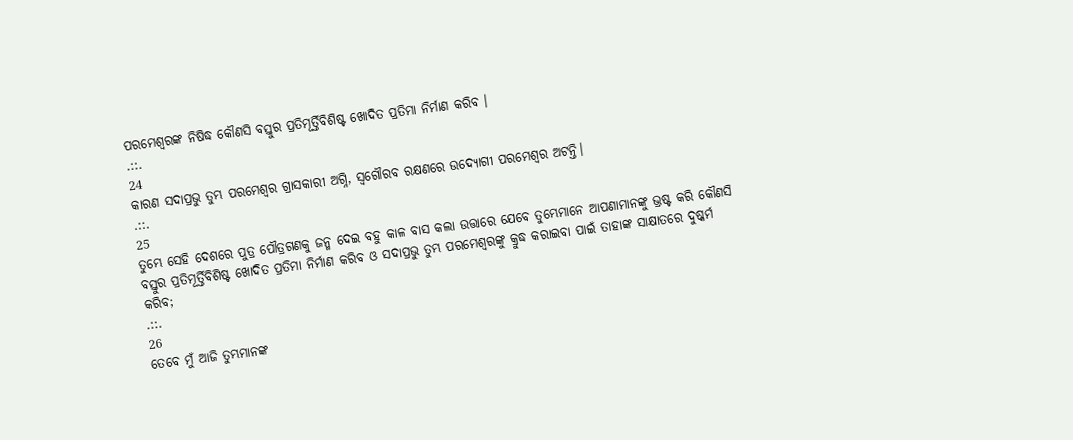ପରମେଶ୍ଵରଙ୍କ ନିଷିଦ୍ଧ କୌଣସି ବସ୍ତୁର ପ୍ରତିମୂର୍ତ୍ତିବିଶିଷ୍ଟ ଖୋଦିତ ପ୍ରତିମା ନିର୍ମାଣ କରିବ ।
.::.
24
କାରଣ ସଦାପ୍ରଭୁ ତୁମ୍ଭ ପରମେଶ୍ଵର ଗ୍ରାସକାରୀ ଅଗ୍ନି, ସ୍ଵଗୌରବ ରକ୍ଷଣରେ ଉଦ୍ଯୋଗୀ ପରମେଶ୍ଵର ଅଟନ୍ତି।
.::.
25
ତୁମ୍ଭେ ସେହି ଦେଶରେ ପୁତ୍ର ପୌତ୍ରଗଣକୁ ଜନ୍ମ ଦେଇ ବହୁ କାଳ ବାସ କଲା ଉତ୍ତାରେ ଯେବେ ତୁମ୍ଭେମାନେ ଆପଣାମାନଙ୍କୁ ଭ୍ରଷ୍ଟ କରି କୌଣସି ବସ୍ତୁର ପ୍ରତିମୂର୍ତ୍ତିବିଶିଷ୍ଟ ଖୋଦିତ ପ୍ରତିମା ନିର୍ମାଣ କରିବ ଓ ସଦାପ୍ରଭୁ ତୁମ୍ଭ ପରମେଶ୍ଵରଙ୍କୁ କ୍ରୁଦ୍ଧ କରାଇବା ପାଇଁ ତାହାଙ୍କ ସାକ୍ଷାତରେ ଦୁଷ୍କର୍ମ କରିବ;
.::.
26
ତେବେ ମୁଁ ଆଜି ତୁମ୍ଭମାନଙ୍କ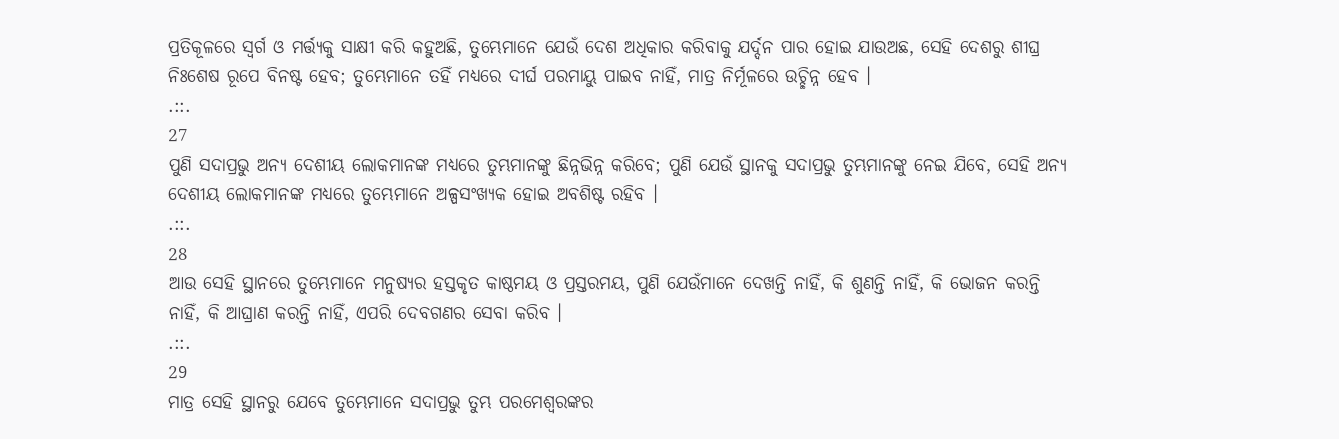ପ୍ରତିକୂଳରେ ସ୍ଵର୍ଗ ଓ ମର୍ତ୍ତ୍ୟକୁ ସାକ୍ଷୀ କରି କହୁଅଛି, ତୁମ୍ଭେମାନେ ଯେଉଁ ଦେଶ ଅଧିକାର କରିବାକୁ ଯର୍ଦ୍ଦନ ପାର ହୋଇ ଯାଉଅଛ, ସେହି ଦେଶରୁ ଶୀଘ୍ର ନିଃଶେଷ ରୂପେ ବିନଷ୍ଟ ହେବ; ତୁମ୍ଭେମାନେ ତହିଁ ମଧ୍ୟରେ ଦୀର୍ଘ ପରମାୟୁ ପାଇବ ନାହିଁ, ମାତ୍ର ନିର୍ମୂଳରେ ଉଚ୍ଛିନ୍ନ ହେବ ।
.::.
27
ପୁଣି ସଦାପ୍ରଭୁ ଅନ୍ୟ ଦେଶୀୟ ଲୋକମାନଙ୍କ ମଧ୍ୟରେ ତୁମ୍ଭମାନଙ୍କୁ ଛିନ୍ନଭିନ୍ନ କରିବେ; ପୁଣି ଯେଉଁ ସ୍ଥାନକୁ ସଦାପ୍ରଭୁ ତୁମ୍ଭମାନଙ୍କୁ ନେଇ ଯିବେ, ସେହି ଅନ୍ୟ ଦେଶୀୟ ଲୋକମାନଙ୍କ ମଧ୍ୟରେ ତୁମ୍ଭେମାନେ ଅଳ୍ପସଂଖ୍ୟକ ହୋଇ ଅବଶିଷ୍ଟ ରହିବ ।
.::.
28
ଆଉ ସେହି ସ୍ଥାନରେ ତୁମ୍ଭେମାନେ ମନୁଷ୍ୟର ହସ୍ତକୃତ କାଷ୍ଠମୟ ଓ ପ୍ରସ୍ତରମୟ, ପୁଣି ଯେଉଁମାନେ ଦେଖନ୍ତି ନାହିଁ, କି ଶୁଣନ୍ତି ନାହିଁ, କି ଭୋଜନ କରନ୍ତି ନାହିଁ, କି ଆଘ୍ରାଣ କରନ୍ତି ନାହିଁ, ଏପରି ଦେବଗଣର ସେବା କରିବ ।
.::.
29
ମାତ୍ର ସେହି ସ୍ଥାନରୁ ଯେବେ ତୁମ୍ଭେମାନେ ସଦାପ୍ରଭୁ ତୁମ୍ଭ ପରମେଶ୍ଵରଙ୍କର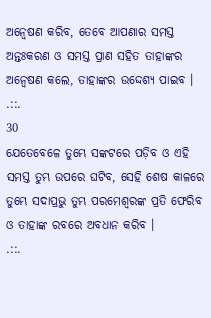ଅନ୍ଵେଷଣ କରିବ, ତେବେ ଆପଣାର ସମସ୍ତ ଅନ୍ତଃକରଣ ଓ ସମସ୍ତ ପ୍ରାଣ ସହିତ ତାହାଙ୍କର ଅନ୍ଵେଷଣ କଲେ, ତାହାଙ୍କର ଉଦ୍ଦେଶ୍ୟ ପାଇବ ।
.::.
30
ଯେତେବେଳେ ତୁମ୍ଭେ ସଙ୍କଟରେ ପଡ଼ିବ ଓ ଏହି ସମସ୍ତ ତୁମ୍ଭ ଉପରେ ଘଟିବ, ସେହି ଶେଷ କାଳରେ ତୁମ୍ଭେ ସଦାପ୍ରଭୁ ତୁମ୍ଭ ପରମେଶ୍ଵରଙ୍କ ପ୍ରତି ଫେରିବ ଓ ତାହାଙ୍କ ରବରେ ଅବଧାନ କରିବ ।
.::.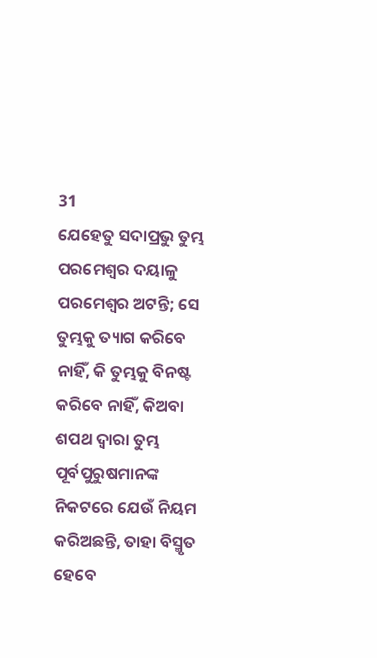31
ଯେହେତୁ ସଦାପ୍ରଭୁ ତୁମ୍ଭ ପରମେଶ୍ଵର ଦୟାଳୁ ପରମେଶ୍ଵର ଅଟନ୍ତି; ସେ ତୁମ୍ଭକୁ ତ୍ୟାଗ କରିବେ ନାହିଁ, କି ତୁମ୍ଭକୁ ବିନଷ୍ଟ କରିବେ ନାହିଁ, କିଅବା ଶପଥ ଦ୍ଵାରା ତୁମ୍ଭ ପୂର୍ବପୁରୁଷମାନଙ୍କ ନିକଟରେ ଯେଉଁ ନିୟମ କରିଅଛନ୍ତି, ତାହା ବିସ୍ମୃତ ହେବେ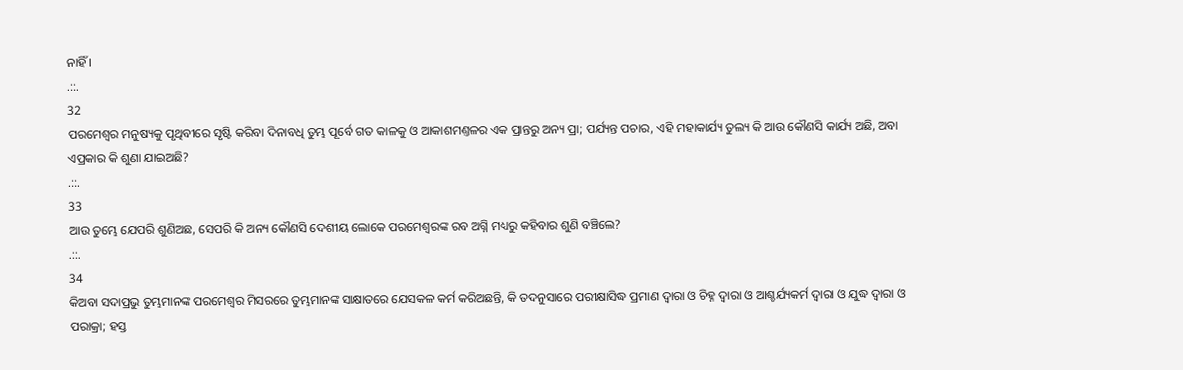ନାହିଁ ।
.::.
32
ପରମେଶ୍ଵର ମନୁଷ୍ୟକୁ ପୃଥିବୀରେ ସୃଷ୍ଟି କରିବା ଦିନାବଧି ତୁମ୍ଭ ପୂର୍ବେ ଗତ କାଳକୁ ଓ ଆକାଶମଣ୍ତଳର ଏକ ପ୍ରାନ୍ତରୁ ଅନ୍ୟ ପ୍ରା; ପର୍ଯ୍ୟନ୍ତ ପଚାର, ଏହି ମହାକାର୍ଯ୍ୟ ତୁଲ୍ୟ କି ଆଉ କୌଣସି କାର୍ଯ୍ୟ ଅଛି, ଅବା ଏପ୍ରକାର କି ଶୁଣା ଯାଇଅଛି?
.::.
33
ଆଉ ତୁମ୍ଭେ ଯେପରି ଶୁଣିଅଛ, ସେପରି କି ଅନ୍ୟ କୌଣସି ଦେଶୀୟ ଲୋକେ ପରମେଶ୍ଵରଙ୍କ ରବ ଅଗ୍ନି ମଧ୍ୟରୁ କହିବାର ଶୁଣି ବଞ୍ଚିଲେ?
.::.
34
କିଅବା ସଦାପ୍ରଭୁ ତୁମ୍ଭମାନଙ୍କ ପରମେଶ୍ଵର ମିସରରେ ତୁମ୍ଭମାନଙ୍କ ସାକ୍ଷାତରେ ଯେସକଳ କର୍ମ କରିଅଛନ୍ତି, କି ତଦନୁସାରେ ପରୀକ୍ଷାସିଦ୍ଧ ପ୍ରମାଣ ଦ୍ଵାରା ଓ ଚିହ୍ନ ଦ୍ଵାରା ଓ ଆଶ୍ଚର୍ଯ୍ୟକର୍ମ ଦ୍ଵାରା ଓ ଯୁଦ୍ଧ ଦ୍ଵାରା ଓ ପରାକ୍ରା; ହସ୍ତ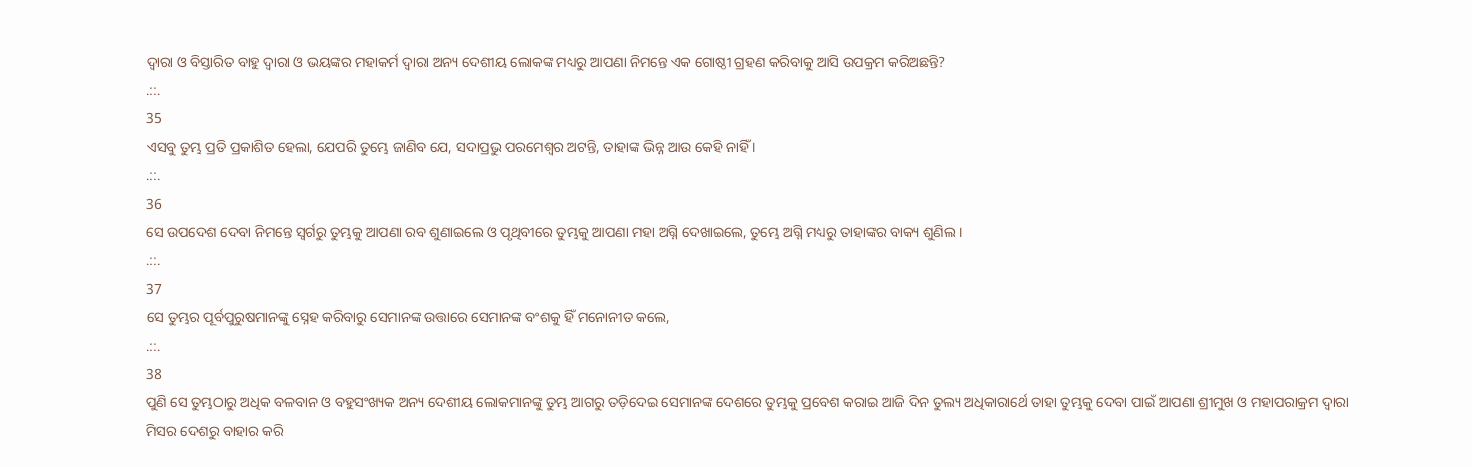ଦ୍ଵାରା ଓ ବିସ୍ତାରିତ ବାହୁ ଦ୍ଵାରା ଓ ଭୟଙ୍କର ମହାକର୍ମ ଦ୍ଵାରା ଅନ୍ୟ ଦେଶୀୟ ଲୋକଙ୍କ ମଧ୍ୟରୁ ଆପଣା ନିମନ୍ତେ ଏକ ଗୋଷ୍ଠୀ ଗ୍ରହଣ କରିବାକୁ ଆସି ଉପକ୍ରମ କରିଅଛନ୍ତି?
.::.
35
ଏସବୁ ତୁମ୍ଭ ପ୍ରତି ପ୍ରକାଶିତ ହେଲା, ଯେପରି ତୁମ୍ଭେ ଜାଣିବ ଯେ, ସଦାପ୍ରଭୁ ପରମେଶ୍ଵର ଅଟନ୍ତି, ତାହାଙ୍କ ଭିନ୍ନ ଆଉ କେହି ନାହିଁ ।
.::.
36
ସେ ଉପଦେଶ ଦେବା ନିମନ୍ତେ ସ୍ଵର୍ଗରୁ ତୁମ୍ଭକୁ ଆପଣା ରବ ଶୁଣାଇଲେ ଓ ପୃଥିବୀରେ ତୁମ୍ଭକୁ ଆପଣା ମହା ଅଗ୍ନି ଦେଖାଇଲେ, ତୁମ୍ଭେ ଅଗ୍ନି ମଧ୍ୟରୁ ତାହାଙ୍କର ବାକ୍ୟ ଶୁଣିଲ ।
.::.
37
ସେ ତୁମ୍ଭର ପୂର୍ବପୁରୁଷମାନଙ୍କୁ ସ୍ନେହ କରିବାରୁ ସେମାନଙ୍କ ଉତ୍ତାରେ ସେମାନଙ୍କ ବଂଶକୁ ହିଁ ମନୋନୀତ କଲେ,
.::.
38
ପୁଣି ସେ ତୁମ୍ଭଠାରୁ ଅଧିକ ବଳବାନ ଓ ବହୁସଂଖ୍ୟକ ଅନ୍ୟ ଦେଶୀୟ ଲୋକମାନଙ୍କୁ ତୁମ୍ଭ ଆଗରୁ ତଡ଼ିଦେଇ ସେମାନଙ୍କ ଦେଶରେ ତୁମ୍ଭକୁ ପ୍ରବେଶ କରାଇ ଆଜି ଦିନ ତୁଲ୍ୟ ଅଧିକାରାର୍ଥେ ତାହା ତୁମ୍ଭକୁ ଦେବା ପାଇଁ ଆପଣା ଶ୍ରୀମୁଖ ଓ ମହାପରାକ୍ରମ ଦ୍ଵାରା ମିସର ଦେଶରୁ ବାହାର କରି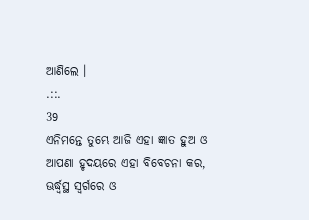ଆଣିଲେ ।
.::.
39
ଏନିମନ୍ତେ ତୁମ୍ଭେ ଆଜି ଏହା ଜ୍ଞାତ ହୁଅ ଓ ଆପଣା ହୃଦୟରେ ଏହା ବିବେଚନା କର, ଊର୍ଦ୍ଧ୍ଵସ୍ଥ ସ୍ଵର୍ଗରେ ଓ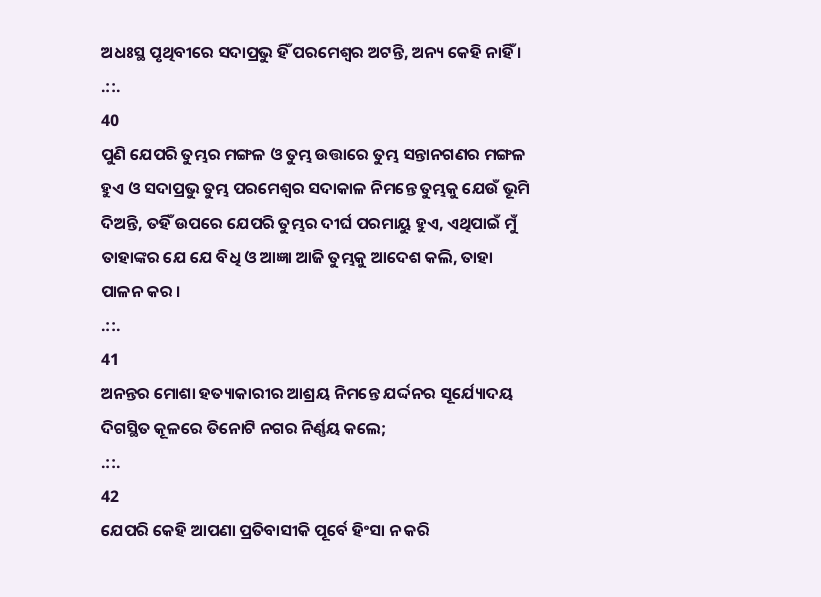ଅଧଃସ୍ଥ ପୃଥିବୀରେ ସଦାପ୍ରଭୁ ହିଁ ପରମେଶ୍ଵର ଅଟନ୍ତି, ଅନ୍ୟ କେହି ନାହିଁ ।
.::.
40
ପୁଣି ଯେପରି ତୁମ୍ଭର ମଙ୍ଗଳ ଓ ତୁମ୍ଭ ଉତ୍ତାରେ ତୁମ୍ଭ ସନ୍ତାନଗଣର ମଙ୍ଗଳ ହୁଏ ଓ ସଦାପ୍ରଭୁ ତୁମ୍ଭ ପରମେଶ୍ଵର ସଦାକାଳ ନିମନ୍ତେ ତୁମ୍ଭକୁ ଯେଉଁ ଭୂମି ଦିଅନ୍ତି, ତହିଁ ଉପରେ ଯେପରି ତୁମ୍ଭର ଦୀର୍ଘ ପରମାୟୁ ହୁଏ, ଏଥିପାଇଁ ମୁଁ ତାହାଙ୍କର ଯେ ଯେ ବିଧି ଓ ଆଜ୍ଞା ଆଜି ତୁମ୍ଭକୁ ଆଦେଶ କଲି, ତାହା ପାଳନ କର ।
.::.
41
ଅନନ୍ତର ମୋଶା ହତ୍ୟାକାରୀର ଆଶ୍ରୟ ନିମନ୍ତେ ଯର୍ଦ୍ଦନର ସୂର୍ଯ୍ୟୋଦୟ ଦିଗସ୍ଥିତ କୂଳରେ ତିନୋଟି ନଗର ନିର୍ଣ୍ଣୟ କଲେ;
.::.
42
ଯେପରି କେହି ଆପଣା ପ୍ରତିବାସୀକି ପୂର୍ବେ ହିଂସା ନ କରି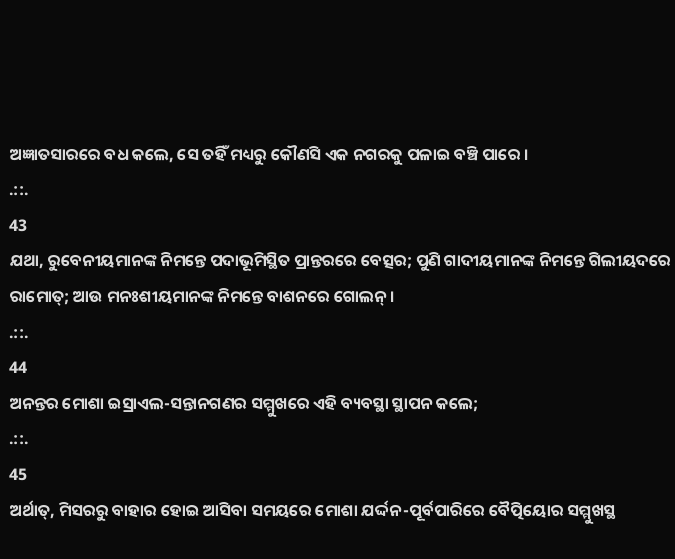ଅଜ୍ଞାତସାରରେ ବଧ କଲେ, ସେ ତହିଁ ମଧ୍ୟରୁ କୌଣସି ଏକ ନଗରକୁ ପଳାଇ ବଞ୍ଚି ପାରେ ।
.::.
43
ଯଥା, ରୁବେନୀୟମାନଙ୍କ ନିମନ୍ତେ ପଦାଭୂମିସ୍ଥିତ ପ୍ରାନ୍ତରରେ ବେତ୍ସର; ପୁଣି ଗାଦୀୟମାନଙ୍କ ନିମନ୍ତେ ଗିଲୀୟଦରେ ରାମୋତ୍; ଆଉ ମନଃଶୀୟମାନଙ୍କ ନିମନ୍ତେ ବାଶନରେ ଗୋଲନ୍ ।
.::.
44
ଅନନ୍ତର ମୋଶା ଇସ୍ରାଏଲ-ସନ୍ତାନଗଣର ସମ୍ମୁଖରେ ଏହି ବ୍ୟବସ୍ଥା ସ୍ଥାପନ କଲେ;
.::.
45
ଅର୍ଥାତ୍, ମିସରରୁ ବାହାର ହୋଇ ଆସିବା ସମୟରେ ମୋଶା ଯର୍ଦ୍ଦନ-ପୂର୍ବପାରିରେ ବୈତ୍ପିୟୋର ସମ୍ମୁଖସ୍ଥ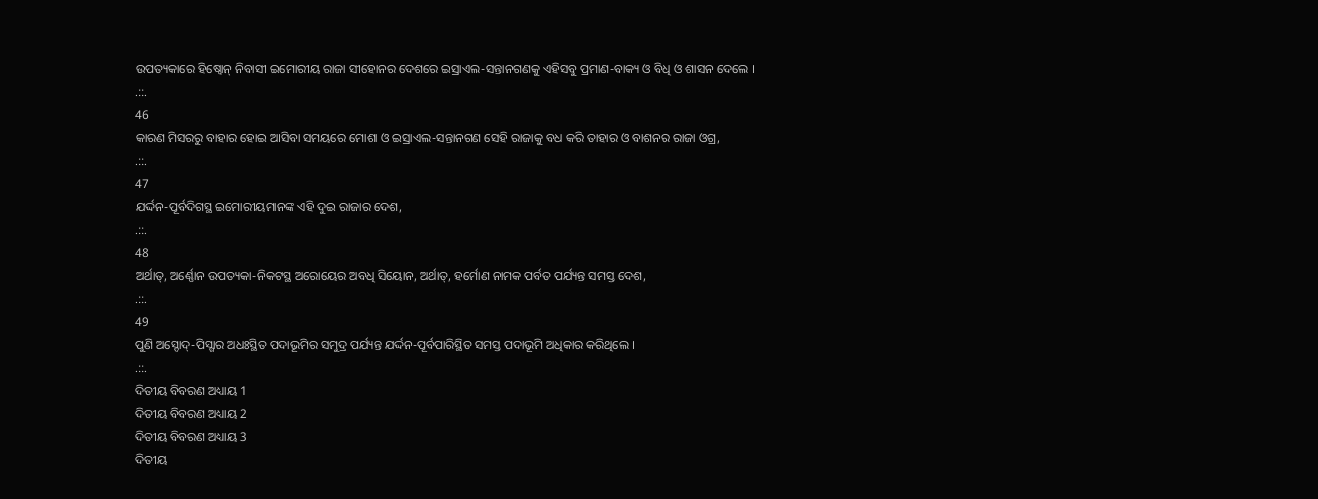ଉପତ୍ୟକାରେ ହିଷ୍ବୋନ୍ ନିବାସୀ ଇମୋରୀୟ ରାଜା ସୀହୋନର ଦେଶରେ ଇସ୍ରାଏଲ-ସନ୍ତାନଗଣକୁ ଏହିସବୁ ପ୍ରମାଣ-ବାକ୍ୟ ଓ ବିଧି ଓ ଶାସନ ଦେଲେ ।
.::.
46
କାରଣ ମିସରରୁ ବାହାର ହୋଇ ଆସିବା ସମୟରେ ମୋଶା ଓ ଇସ୍ରାଏଲ-ସନ୍ତାନଗଣ ସେହି ରାଜାକୁ ବଧ କରି ତାହାର ଓ ବାଶନର ରାଜା ଓଗ୍ର,
.::.
47
ଯର୍ଦ୍ଦନ-ପୂର୍ବଦିଗସ୍ଥ ଇମୋରୀୟମାନଙ୍କ ଏହି ଦୁଇ ରାଜାର ଦେଶ,
.::.
48
ଅର୍ଥାତ୍, ଅର୍ଣ୍ଣୋନ ଉପତ୍ୟକା-ନିକଟସ୍ଥ ଅରୋୟେର ଅବଧି ସିୟୋନ, ଅର୍ଥାତ୍, ହର୍ମୋଣ ନାମକ ପର୍ବତ ପର୍ଯ୍ୟନ୍ତ ସମସ୍ତ ଦେଶ,
.::.
49
ପୁଣି ଅସ୍ଦୋଦ୍-ପିସ୍ଗାର ଅଧଃସ୍ଥିତ ପଦାଭୂମିର ସମୁଦ୍ର ପର୍ଯ୍ୟନ୍ତ ଯର୍ଦ୍ଦନ-ପୂର୍ବପାରିସ୍ଥିତ ସମସ୍ତ ପଦାଭୂମି ଅଧିକାର କରିଥିଲେ ।
.::.
ଦିତୀୟ ବିବରଣ ଅଧ୍ୟାୟ 1
ଦିତୀୟ ବିବରଣ ଅଧ୍ୟାୟ 2
ଦିତୀୟ ବିବରଣ ଅଧ୍ୟାୟ 3
ଦିତୀୟ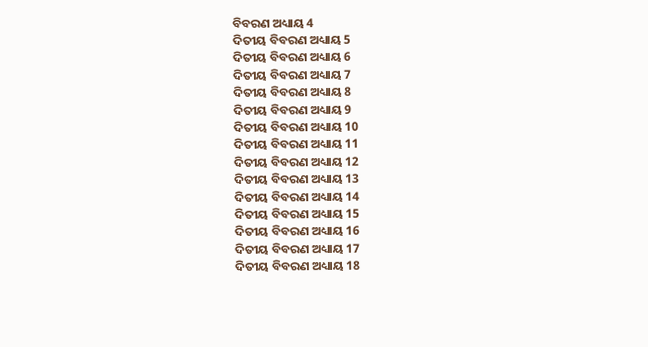ବିବରଣ ଅଧ୍ୟାୟ 4
ଦିତୀୟ ବିବରଣ ଅଧ୍ୟାୟ 5
ଦିତୀୟ ବିବରଣ ଅଧ୍ୟାୟ 6
ଦିତୀୟ ବିବରଣ ଅଧ୍ୟାୟ 7
ଦିତୀୟ ବିବରଣ ଅଧ୍ୟାୟ 8
ଦିତୀୟ ବିବରଣ ଅଧ୍ୟାୟ 9
ଦିତୀୟ ବିବରଣ ଅଧ୍ୟାୟ 10
ଦିତୀୟ ବିବରଣ ଅଧ୍ୟାୟ 11
ଦିତୀୟ ବିବରଣ ଅଧ୍ୟାୟ 12
ଦିତୀୟ ବିବରଣ ଅଧ୍ୟାୟ 13
ଦିତୀୟ ବିବରଣ ଅଧ୍ୟାୟ 14
ଦିତୀୟ ବିବରଣ ଅଧ୍ୟାୟ 15
ଦିତୀୟ ବିବରଣ ଅଧ୍ୟାୟ 16
ଦିତୀୟ ବିବରଣ ଅଧ୍ୟାୟ 17
ଦିତୀୟ ବିବରଣ ଅଧ୍ୟାୟ 18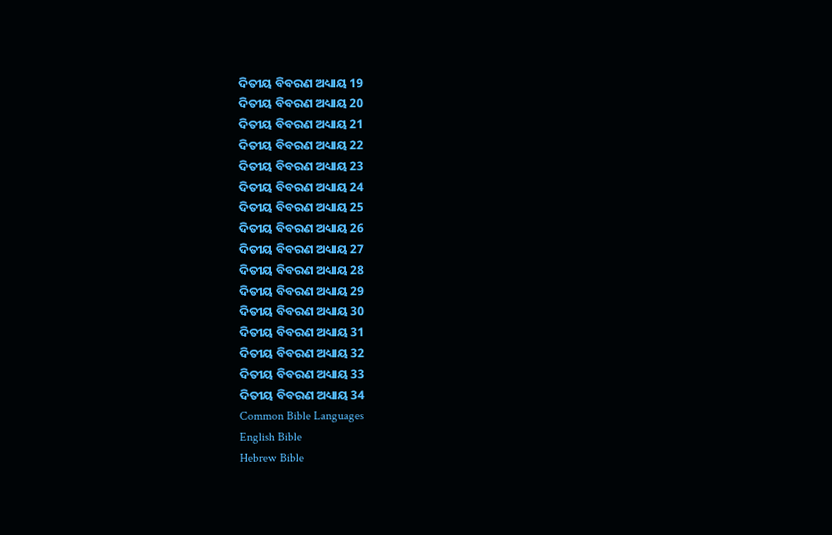ଦିତୀୟ ବିବରଣ ଅଧ୍ୟାୟ 19
ଦିତୀୟ ବିବରଣ ଅଧ୍ୟାୟ 20
ଦିତୀୟ ବିବରଣ ଅଧ୍ୟାୟ 21
ଦିତୀୟ ବିବରଣ ଅଧ୍ୟାୟ 22
ଦିତୀୟ ବିବରଣ ଅଧ୍ୟାୟ 23
ଦିତୀୟ ବିବରଣ ଅଧ୍ୟାୟ 24
ଦିତୀୟ ବିବରଣ ଅଧ୍ୟାୟ 25
ଦିତୀୟ ବିବରଣ ଅଧ୍ୟାୟ 26
ଦିତୀୟ ବିବରଣ ଅଧ୍ୟାୟ 27
ଦିତୀୟ ବିବରଣ ଅଧ୍ୟାୟ 28
ଦିତୀୟ ବିବରଣ ଅଧ୍ୟାୟ 29
ଦିତୀୟ ବିବରଣ ଅଧ୍ୟାୟ 30
ଦିତୀୟ ବିବରଣ ଅଧ୍ୟାୟ 31
ଦିତୀୟ ବିବରଣ ଅଧ୍ୟାୟ 32
ଦିତୀୟ ବିବରଣ ଅଧ୍ୟାୟ 33
ଦିତୀୟ ବିବରଣ ଅଧ୍ୟାୟ 34
Common Bible Languages
English Bible
Hebrew Bible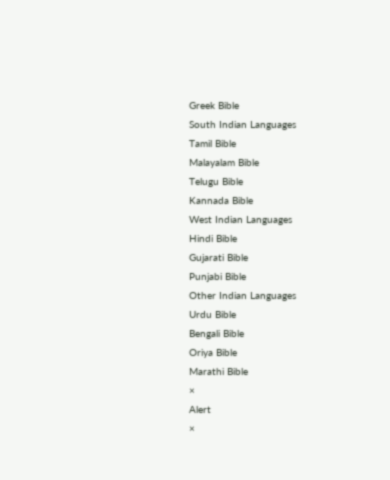Greek Bible
South Indian Languages
Tamil Bible
Malayalam Bible
Telugu Bible
Kannada Bible
West Indian Languages
Hindi Bible
Gujarati Bible
Punjabi Bible
Other Indian Languages
Urdu Bible
Bengali Bible
Oriya Bible
Marathi Bible
×
Alert
×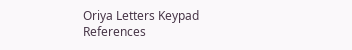Oriya Letters Keypad References